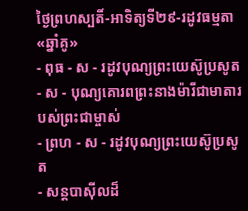ថ្ងៃព្រហស្បតិ៍-អាទិត្យទី២៩-រដូវធម្មតា«ឆ្នាំគូ»
- ពុធ - ស - រដូវបុណ្យព្រះយេស៊ូប្រសូត
- ស - បុណ្យគោរពព្រះនាងម៉ារីជាមាតារបស់ព្រះជាម្ចាស់
- ព្រហ - ស - រដូវបុណ្យព្រះយេស៊ូប្រសូត
- សន្ដបាស៊ីលដ៏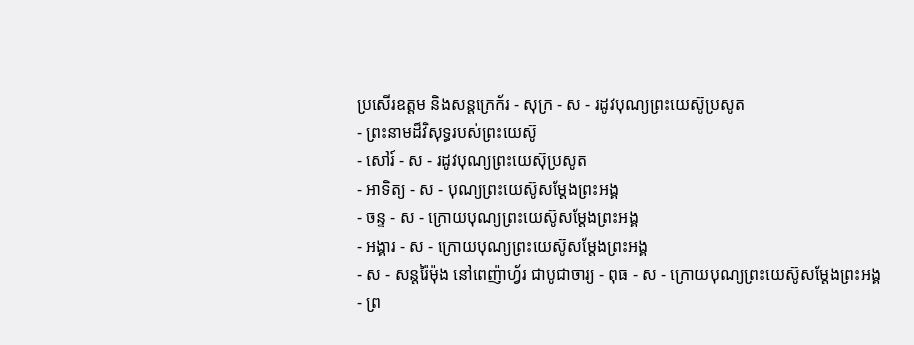ប្រសើរឧត្ដម និងសន្ដក្រេក័រ - សុក្រ - ស - រដូវបុណ្យព្រះយេស៊ូប្រសូត
- ព្រះនាមដ៏វិសុទ្ធរបស់ព្រះយេស៊ូ
- សៅរ៍ - ស - រដូវបុណ្យព្រះយេស៊ុប្រសូត
- អាទិត្យ - ស - បុណ្យព្រះយេស៊ូសម្ដែងព្រះអង្គ
- ចន្ទ - ស - ក្រោយបុណ្យព្រះយេស៊ូសម្ដែងព្រះអង្គ
- អង្គារ - ស - ក្រោយបុណ្យព្រះយេស៊ូសម្ដែងព្រះអង្គ
- ស - សន្ដរ៉ៃម៉ុង នៅពេញ៉ាហ្វ័រ ជាបូជាចារ្យ - ពុធ - ស - ក្រោយបុណ្យព្រះយេស៊ូសម្ដែងព្រះអង្គ
- ព្រ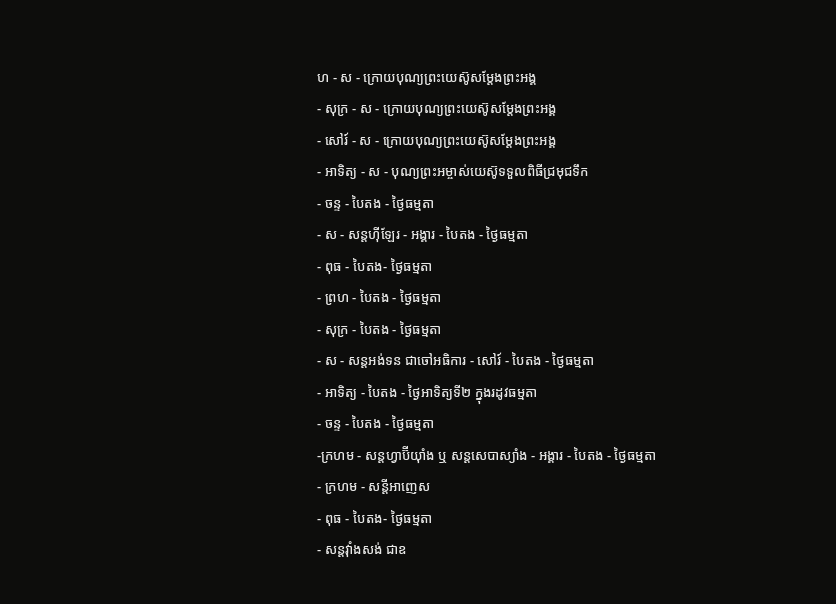ហ - ស - ក្រោយបុណ្យព្រះយេស៊ូសម្ដែងព្រះអង្គ
- សុក្រ - ស - ក្រោយបុណ្យព្រះយេស៊ូសម្ដែងព្រះអង្គ
- សៅរ៍ - ស - ក្រោយបុណ្យព្រះយេស៊ូសម្ដែងព្រះអង្គ
- អាទិត្យ - ស - បុណ្យព្រះអម្ចាស់យេស៊ូទទួលពិធីជ្រមុជទឹក
- ចន្ទ - បៃតង - ថ្ងៃធម្មតា
- ស - សន្ដហ៊ីឡែរ - អង្គារ - បៃតង - ថ្ងៃធម្មតា
- ពុធ - បៃតង- ថ្ងៃធម្មតា
- ព្រហ - បៃតង - ថ្ងៃធម្មតា
- សុក្រ - បៃតង - ថ្ងៃធម្មតា
- ស - សន្ដអង់ទន ជាចៅអធិការ - សៅរ៍ - បៃតង - ថ្ងៃធម្មតា
- អាទិត្យ - បៃតង - ថ្ងៃអាទិត្យទី២ ក្នុងរដូវធម្មតា
- ចន្ទ - បៃតង - ថ្ងៃធម្មតា
-ក្រហម - សន្ដហ្វាប៊ីយ៉ាំង ឬ សន្ដសេបាស្យាំង - អង្គារ - បៃតង - ថ្ងៃធម្មតា
- ក្រហម - សន្ដីអាញេស
- ពុធ - បៃតង- ថ្ងៃធម្មតា
- សន្ដវ៉ាំងសង់ ជាឧ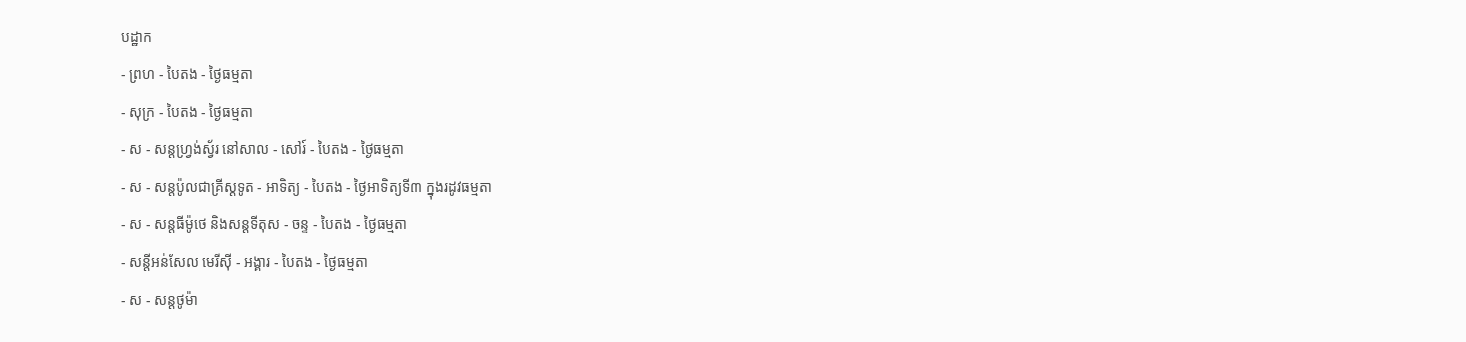បដ្ឋាក
- ព្រហ - បៃតង - ថ្ងៃធម្មតា
- សុក្រ - បៃតង - ថ្ងៃធម្មតា
- ស - សន្ដហ្វ្រង់ស្វ័រ នៅសាល - សៅរ៍ - បៃតង - ថ្ងៃធម្មតា
- ស - សន្ដប៉ូលជាគ្រីស្ដទូត - អាទិត្យ - បៃតង - ថ្ងៃអាទិត្យទី៣ ក្នុងរដូវធម្មតា
- ស - សន្ដធីម៉ូថេ និងសន្ដទីតុស - ចន្ទ - បៃតង - ថ្ងៃធម្មតា
- សន្ដីអន់សែល មេរីស៊ី - អង្គារ - បៃតង - ថ្ងៃធម្មតា
- ស - សន្ដថូម៉ា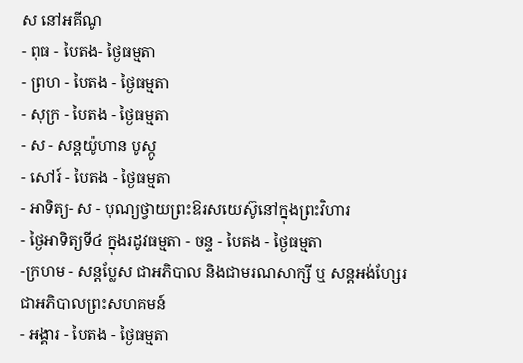ស នៅអគីណូ
- ពុធ - បៃតង- ថ្ងៃធម្មតា
- ព្រហ - បៃតង - ថ្ងៃធម្មតា
- សុក្រ - បៃតង - ថ្ងៃធម្មតា
- ស - សន្ដយ៉ូហាន បូស្កូ
- សៅរ៍ - បៃតង - ថ្ងៃធម្មតា
- អាទិត្យ- ស - បុណ្យថ្វាយព្រះឱរសយេស៊ូនៅក្នុងព្រះវិហារ
- ថ្ងៃអាទិត្យទី៤ ក្នុងរដូវធម្មតា - ចន្ទ - បៃតង - ថ្ងៃធម្មតា
-ក្រហម - សន្ដប្លែស ជាអភិបាល និងជាមរណសាក្សី ឬ សន្ដអង់ហ្សែរ ជាអភិបាលព្រះសហគមន៍
- អង្គារ - បៃតង - ថ្ងៃធម្មតា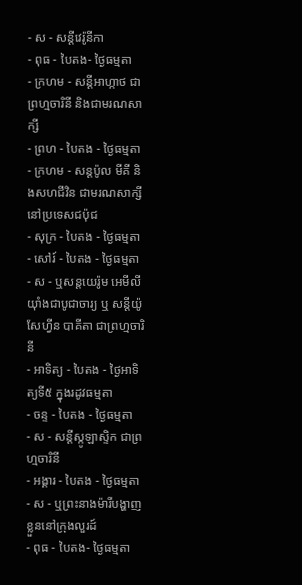- ស - សន្ដីវេរ៉ូនីកា
- ពុធ - បៃតង- ថ្ងៃធម្មតា
- ក្រហម - សន្ដីអាហ្កាថ ជាព្រហ្មចារិនី និងជាមរណសាក្សី
- ព្រហ - បៃតង - ថ្ងៃធម្មតា
- ក្រហម - សន្ដប៉ូល មីគី និងសហជីវិន ជាមរណសាក្សីនៅប្រទេសជប៉ុជ
- សុក្រ - បៃតង - ថ្ងៃធម្មតា
- សៅរ៍ - បៃតង - ថ្ងៃធម្មតា
- ស - ឬសន្ដយេរ៉ូម អេមីលីយ៉ាំងជាបូជាចារ្យ ឬ សន្ដីយ៉ូសែហ្វីន បាគីតា ជាព្រហ្មចារិនី
- អាទិត្យ - បៃតង - ថ្ងៃអាទិត្យទី៥ ក្នុងរដូវធម្មតា
- ចន្ទ - បៃតង - ថ្ងៃធម្មតា
- ស - សន្ដីស្កូឡាស្ទិក ជាព្រហ្មចារិនី
- អង្គារ - បៃតង - ថ្ងៃធម្មតា
- ស - ឬព្រះនាងម៉ារីបង្ហាញខ្លួននៅក្រុងលួរដ៍
- ពុធ - បៃតង- ថ្ងៃធម្មតា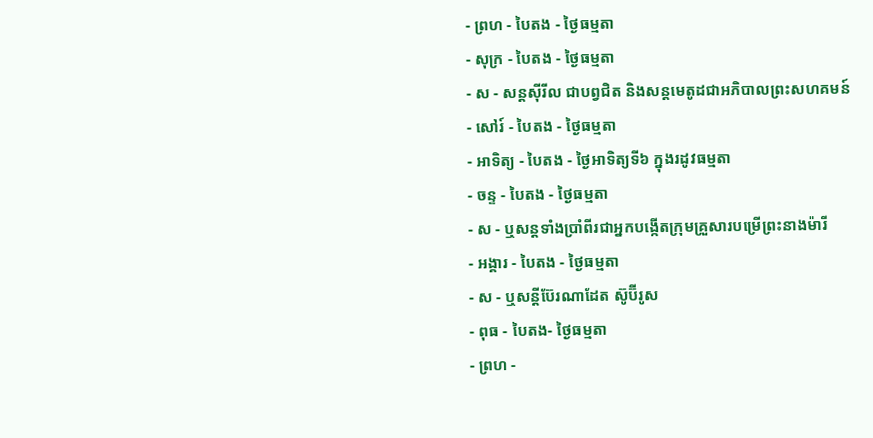- ព្រហ - បៃតង - ថ្ងៃធម្មតា
- សុក្រ - បៃតង - ថ្ងៃធម្មតា
- ស - សន្ដស៊ីរីល ជាបព្វជិត និងសន្ដមេតូដជាអភិបាលព្រះសហគមន៍
- សៅរ៍ - បៃតង - ថ្ងៃធម្មតា
- អាទិត្យ - បៃតង - ថ្ងៃអាទិត្យទី៦ ក្នុងរដូវធម្មតា
- ចន្ទ - បៃតង - ថ្ងៃធម្មតា
- ស - ឬសន្ដទាំងប្រាំពីរជាអ្នកបង្កើតក្រុមគ្រួសារបម្រើព្រះនាងម៉ារី
- អង្គារ - បៃតង - ថ្ងៃធម្មតា
- ស - ឬសន្ដីប៊ែរណាដែត ស៊ូប៊ីរូស
- ពុធ - បៃតង- ថ្ងៃធម្មតា
- ព្រហ -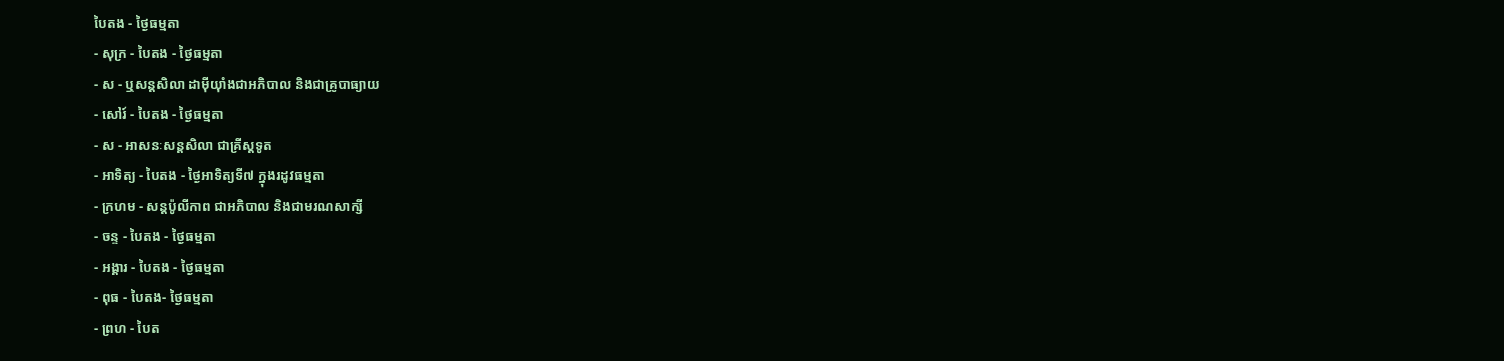បៃតង - ថ្ងៃធម្មតា
- សុក្រ - បៃតង - ថ្ងៃធម្មតា
- ស - ឬសន្ដសិលា ដាម៉ីយ៉ាំងជាអភិបាល និងជាគ្រូបាធ្យាយ
- សៅរ៍ - បៃតង - ថ្ងៃធម្មតា
- ស - អាសនៈសន្ដសិលា ជាគ្រីស្ដទូត
- អាទិត្យ - បៃតង - ថ្ងៃអាទិត្យទី៧ ក្នុងរដូវធម្មតា
- ក្រហម - សន្ដប៉ូលីកាព ជាអភិបាល និងជាមរណសាក្សី
- ចន្ទ - បៃតង - ថ្ងៃធម្មតា
- អង្គារ - បៃតង - ថ្ងៃធម្មតា
- ពុធ - បៃតង- ថ្ងៃធម្មតា
- ព្រហ - បៃត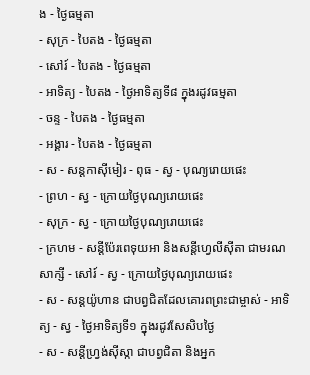ង - ថ្ងៃធម្មតា
- សុក្រ - បៃតង - ថ្ងៃធម្មតា
- សៅរ៍ - បៃតង - ថ្ងៃធម្មតា
- អាទិត្យ - បៃតង - ថ្ងៃអាទិត្យទី៨ ក្នុងរដូវធម្មតា
- ចន្ទ - បៃតង - ថ្ងៃធម្មតា
- អង្គារ - បៃតង - ថ្ងៃធម្មតា
- ស - សន្ដកាស៊ីមៀរ - ពុធ - ស្វ - បុណ្យរោយផេះ
- ព្រហ - ស្វ - ក្រោយថ្ងៃបុណ្យរោយផេះ
- សុក្រ - ស្វ - ក្រោយថ្ងៃបុណ្យរោយផេះ
- ក្រហម - សន្ដីប៉ែរពេទុយអា និងសន្ដីហ្វេលីស៊ីតា ជាមរណសាក្សី - សៅរ៍ - ស្វ - ក្រោយថ្ងៃបុណ្យរោយផេះ
- ស - សន្ដយ៉ូហាន ជាបព្វជិតដែលគោរពព្រះជាម្ចាស់ - អាទិត្យ - ស្វ - ថ្ងៃអាទិត្យទី១ ក្នុងរដូវសែសិបថ្ងៃ
- ស - សន្ដីហ្វ្រង់ស៊ីស្កា ជាបព្វជិតា និងអ្នក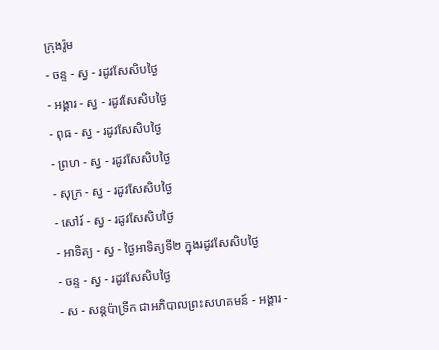ក្រុងរ៉ូម
- ចន្ទ - ស្វ - រដូវសែសិបថ្ងៃ
- អង្គារ - ស្វ - រដូវសែសិបថ្ងៃ
- ពុធ - ស្វ - រដូវសែសិបថ្ងៃ
- ព្រហ - ស្វ - រដូវសែសិបថ្ងៃ
- សុក្រ - ស្វ - រដូវសែសិបថ្ងៃ
- សៅរ៍ - ស្វ - រដូវសែសិបថ្ងៃ
- អាទិត្យ - ស្វ - ថ្ងៃអាទិត្យទី២ ក្នុងរដូវសែសិបថ្ងៃ
- ចន្ទ - ស្វ - រដូវសែសិបថ្ងៃ
- ស - សន្ដប៉ាទ្រីក ជាអភិបាលព្រះសហគមន៍ - អង្គារ -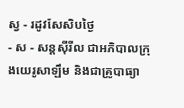ស្វ - រដូវសែសិបថ្ងៃ
- ស - សន្ដស៊ីរីល ជាអភិបាលក្រុងយេរូសាឡឹម និងជាគ្រូបាធ្យា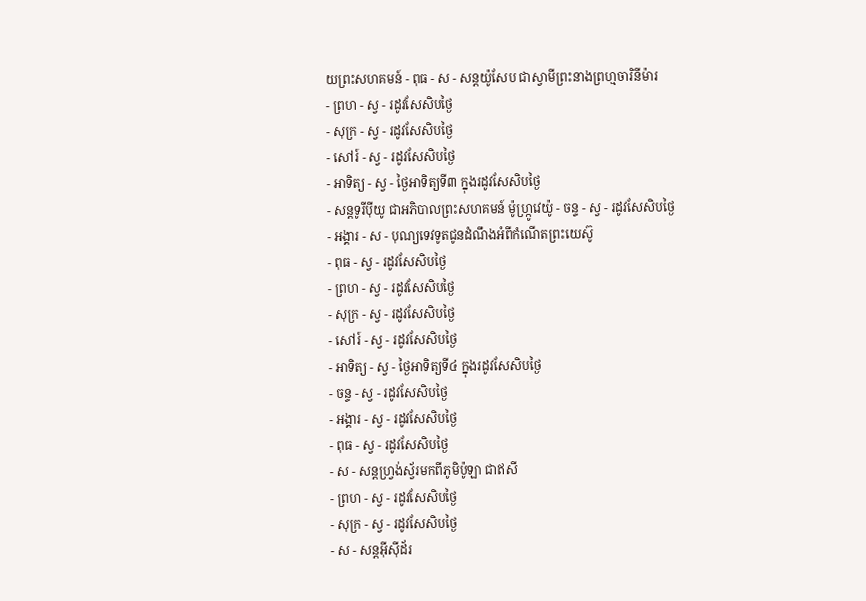យព្រះសហគមន៍ - ពុធ - ស - សន្ដយ៉ូសែប ជាស្វាមីព្រះនាងព្រហ្មចារិនីម៉ារ
- ព្រហ - ស្វ - រដូវសែសិបថ្ងៃ
- សុក្រ - ស្វ - រដូវសែសិបថ្ងៃ
- សៅរ៍ - ស្វ - រដូវសែសិបថ្ងៃ
- អាទិត្យ - ស្វ - ថ្ងៃអាទិត្យទី៣ ក្នុងរដូវសែសិបថ្ងៃ
- សន្ដទូរីប៉ីយូ ជាអភិបាលព្រះសហគមន៍ ម៉ូហ្ក្រូវេយ៉ូ - ចន្ទ - ស្វ - រដូវសែសិបថ្ងៃ
- អង្គារ - ស - បុណ្យទេវទូតជូនដំណឹងអំពីកំណើតព្រះយេស៊ូ
- ពុធ - ស្វ - រដូវសែសិបថ្ងៃ
- ព្រហ - ស្វ - រដូវសែសិបថ្ងៃ
- សុក្រ - ស្វ - រដូវសែសិបថ្ងៃ
- សៅរ៍ - ស្វ - រដូវសែសិបថ្ងៃ
- អាទិត្យ - ស្វ - ថ្ងៃអាទិត្យទី៤ ក្នុងរដូវសែសិបថ្ងៃ
- ចន្ទ - ស្វ - រដូវសែសិបថ្ងៃ
- អង្គារ - ស្វ - រដូវសែសិបថ្ងៃ
- ពុធ - ស្វ - រដូវសែសិបថ្ងៃ
- ស - សន្ដហ្វ្រង់ស្វ័រមកពីភូមិប៉ូឡា ជាឥសី
- ព្រហ - ស្វ - រដូវសែសិបថ្ងៃ
- សុក្រ - ស្វ - រដូវសែសិបថ្ងៃ
- ស - សន្ដអ៊ីស៊ីដ័រ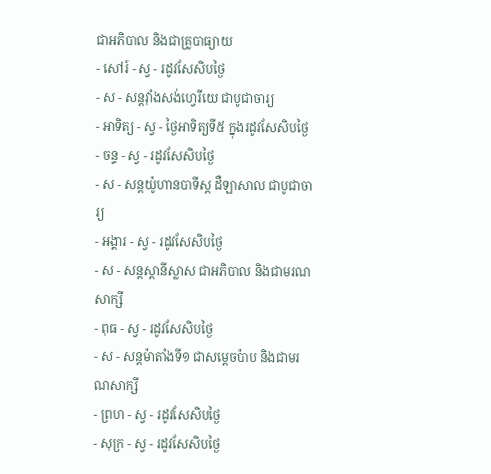ជាអភិបាល និងជាគ្រូបាធ្យាយ
- សៅរ៍ - ស្វ - រដូវសែសិបថ្ងៃ
- ស - សន្ដវ៉ាំងសង់ហ្វេរីយេ ជាបូជាចារ្យ
- អាទិត្យ - ស្វ - ថ្ងៃអាទិត្យទី៥ ក្នុងរដូវសែសិបថ្ងៃ
- ចន្ទ - ស្វ - រដូវសែសិបថ្ងៃ
- ស - សន្ដយ៉ូហានបាទីស្ដ ដឺឡាសាល ជាបូជាចារ្យ
- អង្គារ - ស្វ - រដូវសែសិបថ្ងៃ
- ស - សន្ដស្ដានីស្លាស ជាអភិបាល និងជាមរណសាក្សី
- ពុធ - ស្វ - រដូវសែសិបថ្ងៃ
- ស - សន្ដម៉ាតាំងទី១ ជាសម្ដេចប៉ាប និងជាមរណសាក្សី
- ព្រហ - ស្វ - រដូវសែសិបថ្ងៃ
- សុក្រ - ស្វ - រដូវសែសិបថ្ងៃ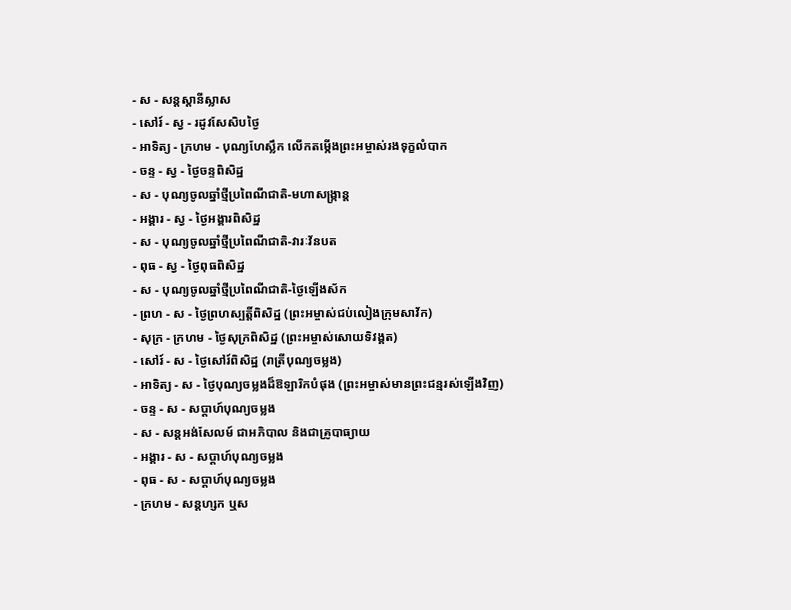- ស - សន្ដស្ដានីស្លាស
- សៅរ៍ - ស្វ - រដូវសែសិបថ្ងៃ
- អាទិត្យ - ក្រហម - បុណ្យហែស្លឹក លើកតម្កើងព្រះអម្ចាស់រងទុក្ខលំបាក
- ចន្ទ - ស្វ - ថ្ងៃចន្ទពិសិដ្ឋ
- ស - បុណ្យចូលឆ្នាំថ្មីប្រពៃណីជាតិ-មហាសង្រ្កាន្ដ
- អង្គារ - ស្វ - ថ្ងៃអង្គារពិសិដ្ឋ
- ស - បុណ្យចូលឆ្នាំថ្មីប្រពៃណីជាតិ-វារៈវ័នបត
- ពុធ - ស្វ - ថ្ងៃពុធពិសិដ្ឋ
- ស - បុណ្យចូលឆ្នាំថ្មីប្រពៃណីជាតិ-ថ្ងៃឡើងស័ក
- ព្រហ - ស - ថ្ងៃព្រហស្បត្ដិ៍ពិសិដ្ឋ (ព្រះអម្ចាស់ជប់លៀងក្រុមសាវ័ក)
- សុក្រ - ក្រហម - ថ្ងៃសុក្រពិសិដ្ឋ (ព្រះអម្ចាស់សោយទិវង្គត)
- សៅរ៍ - ស - ថ្ងៃសៅរ៍ពិសិដ្ឋ (រាត្រីបុណ្យចម្លង)
- អាទិត្យ - ស - ថ្ងៃបុណ្យចម្លងដ៏ឱឡារិកបំផុង (ព្រះអម្ចាស់មានព្រះជន្មរស់ឡើងវិញ)
- ចន្ទ - ស - សប្ដាហ៍បុណ្យចម្លង
- ស - សន្ដអង់សែលម៍ ជាអភិបាល និងជាគ្រូបាធ្យាយ
- អង្គារ - ស - សប្ដាហ៍បុណ្យចម្លង
- ពុធ - ស - សប្ដាហ៍បុណ្យចម្លង
- ក្រហម - សន្ដហ្សក ឬស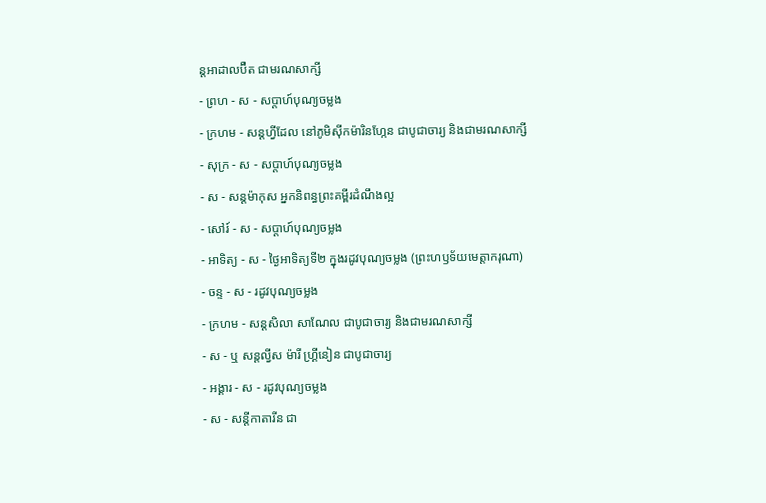ន្ដអាដាលប៊ឺត ជាមរណសាក្សី
- ព្រហ - ស - សប្ដាហ៍បុណ្យចម្លង
- ក្រហម - សន្ដហ្វីដែល នៅភូមិស៊ីកម៉ារិនហ្កែន ជាបូជាចារ្យ និងជាមរណសាក្សី
- សុក្រ - ស - សប្ដាហ៍បុណ្យចម្លង
- ស - សន្ដម៉ាកុស អ្នកនិពន្ធព្រះគម្ពីរដំណឹងល្អ
- សៅរ៍ - ស - សប្ដាហ៍បុណ្យចម្លង
- អាទិត្យ - ស - ថ្ងៃអាទិត្យទី២ ក្នុងរដូវបុណ្យចម្លង (ព្រះហឫទ័យមេត្ដាករុណា)
- ចន្ទ - ស - រដូវបុណ្យចម្លង
- ក្រហម - សន្ដសិលា សាណែល ជាបូជាចារ្យ និងជាមរណសាក្សី
- ស - ឬ សន្ដល្វីស ម៉ារី ហ្គ្រីនៀន ជាបូជាចារ្យ
- អង្គារ - ស - រដូវបុណ្យចម្លង
- ស - សន្ដីកាតារីន ជា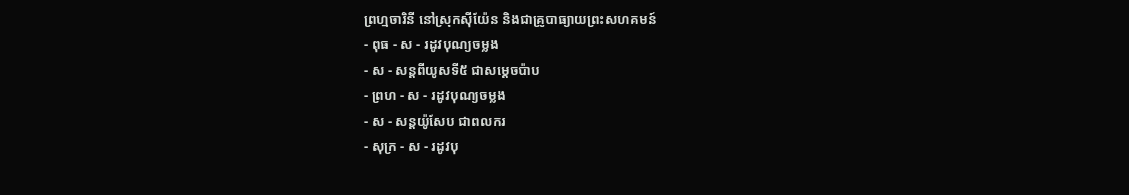ព្រហ្មចារិនី នៅស្រុកស៊ីយ៉ែន និងជាគ្រូបាធ្យាយព្រះសហគមន៍
- ពុធ - ស - រដូវបុណ្យចម្លង
- ស - សន្ដពីយូសទី៥ ជាសម្ដេចប៉ាប
- ព្រហ - ស - រដូវបុណ្យចម្លង
- ស - សន្ដយ៉ូសែប ជាពលករ
- សុក្រ - ស - រដូវបុ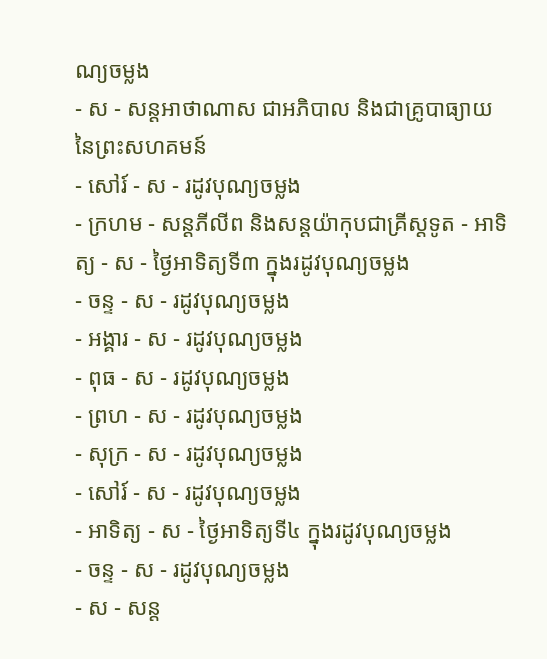ណ្យចម្លង
- ស - សន្ដអាថាណាស ជាអភិបាល និងជាគ្រូបាធ្យាយនៃព្រះសហគមន៍
- សៅរ៍ - ស - រដូវបុណ្យចម្លង
- ក្រហម - សន្ដភីលីព និងសន្ដយ៉ាកុបជាគ្រីស្ដទូត - អាទិត្យ - ស - ថ្ងៃអាទិត្យទី៣ ក្នុងរដូវបុណ្យចម្លង
- ចន្ទ - ស - រដូវបុណ្យចម្លង
- អង្គារ - ស - រដូវបុណ្យចម្លង
- ពុធ - ស - រដូវបុណ្យចម្លង
- ព្រហ - ស - រដូវបុណ្យចម្លង
- សុក្រ - ស - រដូវបុណ្យចម្លង
- សៅរ៍ - ស - រដូវបុណ្យចម្លង
- អាទិត្យ - ស - ថ្ងៃអាទិត្យទី៤ ក្នុងរដូវបុណ្យចម្លង
- ចន្ទ - ស - រដូវបុណ្យចម្លង
- ស - សន្ដ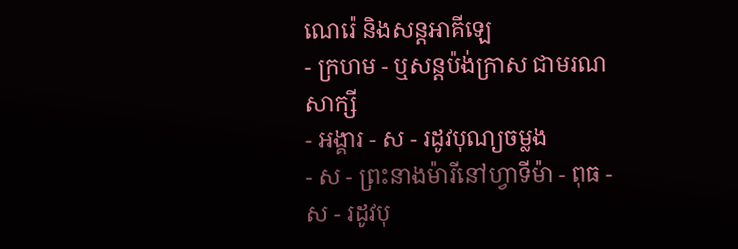ណេរ៉េ និងសន្ដអាគីឡេ
- ក្រហម - ឬសន្ដប៉ង់ក្រាស ជាមរណសាក្សី
- អង្គារ - ស - រដូវបុណ្យចម្លង
- ស - ព្រះនាងម៉ារីនៅហ្វាទីម៉ា - ពុធ - ស - រដូវបុ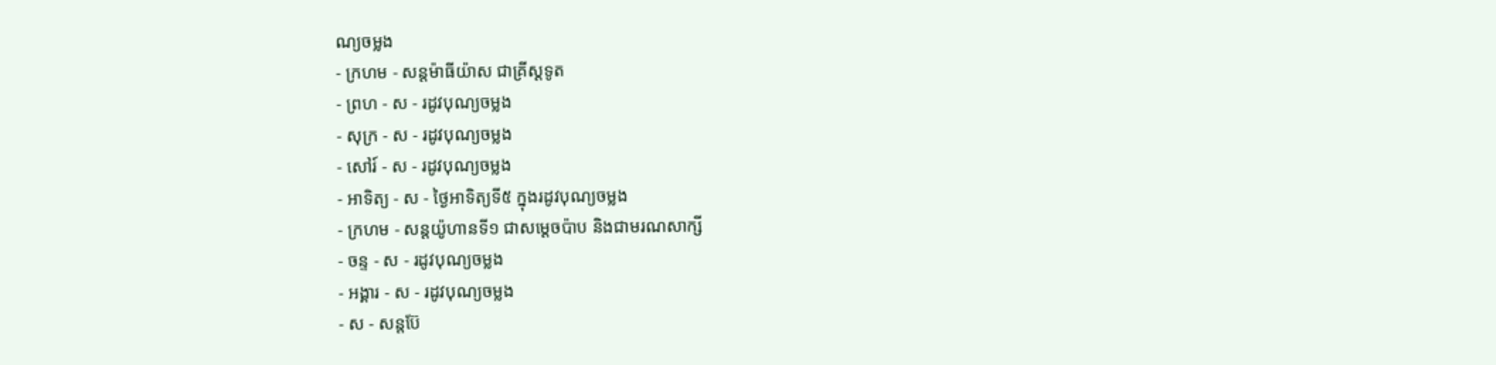ណ្យចម្លង
- ក្រហម - សន្ដម៉ាធីយ៉ាស ជាគ្រីស្ដទូត
- ព្រហ - ស - រដូវបុណ្យចម្លង
- សុក្រ - ស - រដូវបុណ្យចម្លង
- សៅរ៍ - ស - រដូវបុណ្យចម្លង
- អាទិត្យ - ស - ថ្ងៃអាទិត្យទី៥ ក្នុងរដូវបុណ្យចម្លង
- ក្រហម - សន្ដយ៉ូហានទី១ ជាសម្ដេចប៉ាប និងជាមរណសាក្សី
- ចន្ទ - ស - រដូវបុណ្យចម្លង
- អង្គារ - ស - រដូវបុណ្យចម្លង
- ស - សន្ដប៊ែ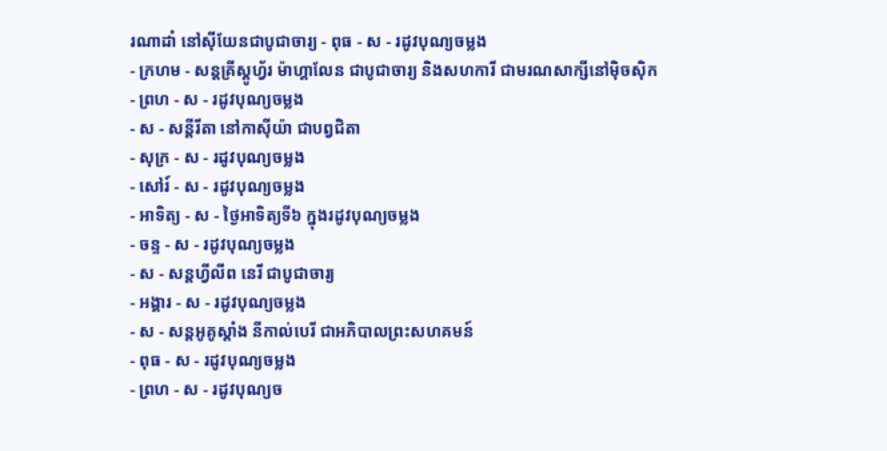រណាដាំ នៅស៊ីយែនជាបូជាចារ្យ - ពុធ - ស - រដូវបុណ្យចម្លង
- ក្រហម - សន្ដគ្រីស្ដូហ្វ័រ ម៉ាហ្គាលែន ជាបូជាចារ្យ និងសហការី ជាមរណសាក្សីនៅម៉ិចស៊ិក
- ព្រហ - ស - រដូវបុណ្យចម្លង
- ស - សន្ដីរីតា នៅកាស៊ីយ៉ា ជាបព្វជិតា
- សុក្រ - ស - រដូវបុណ្យចម្លង
- សៅរ៍ - ស - រដូវបុណ្យចម្លង
- អាទិត្យ - ស - ថ្ងៃអាទិត្យទី៦ ក្នុងរដូវបុណ្យចម្លង
- ចន្ទ - ស - រដូវបុណ្យចម្លង
- ស - សន្ដហ្វីលីព នេរី ជាបូជាចារ្យ
- អង្គារ - ស - រដូវបុណ្យចម្លង
- ស - សន្ដអូគូស្ដាំង នីកាល់បេរី ជាអភិបាលព្រះសហគមន៍
- ពុធ - ស - រដូវបុណ្យចម្លង
- ព្រហ - ស - រដូវបុណ្យច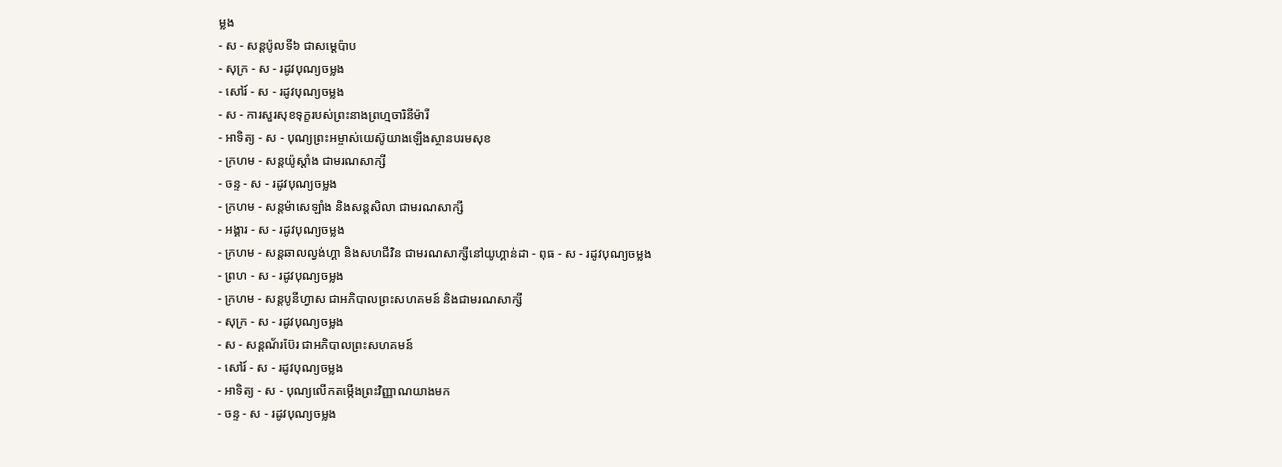ម្លង
- ស - សន្ដប៉ូលទី៦ ជាសម្ដេប៉ាប
- សុក្រ - ស - រដូវបុណ្យចម្លង
- សៅរ៍ - ស - រដូវបុណ្យចម្លង
- ស - ការសួរសុខទុក្ខរបស់ព្រះនាងព្រហ្មចារិនីម៉ារី
- អាទិត្យ - ស - បុណ្យព្រះអម្ចាស់យេស៊ូយាងឡើងស្ថានបរមសុខ
- ក្រហម - សន្ដយ៉ូស្ដាំង ជាមរណសាក្សី
- ចន្ទ - ស - រដូវបុណ្យចម្លង
- ក្រហម - សន្ដម៉ាសេឡាំង និងសន្ដសិលា ជាមរណសាក្សី
- អង្គារ - ស - រដូវបុណ្យចម្លង
- ក្រហម - សន្ដឆាលល្វង់ហ្គា និងសហជីវិន ជាមរណសាក្សីនៅយូហ្គាន់ដា - ពុធ - ស - រដូវបុណ្យចម្លង
- ព្រហ - ស - រដូវបុណ្យចម្លង
- ក្រហម - សន្ដបូនីហ្វាស ជាអភិបាលព្រះសហគមន៍ និងជាមរណសាក្សី
- សុក្រ - ស - រដូវបុណ្យចម្លង
- ស - សន្ដណ័រប៊ែរ ជាអភិបាលព្រះសហគមន៍
- សៅរ៍ - ស - រដូវបុណ្យចម្លង
- អាទិត្យ - ស - បុណ្យលើកតម្កើងព្រះវិញ្ញាណយាងមក
- ចន្ទ - ស - រដូវបុណ្យចម្លង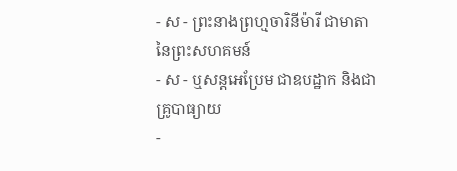- ស - ព្រះនាងព្រហ្មចារិនីម៉ារី ជាមាតានៃព្រះសហគមន៍
- ស - ឬសន្ដអេប្រែម ជាឧបដ្ឋាក និងជាគ្រូបាធ្យាយ
-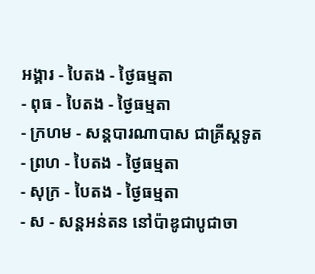អង្គារ - បៃតង - ថ្ងៃធម្មតា
- ពុធ - បៃតង - ថ្ងៃធម្មតា
- ក្រហម - សន្ដបារណាបាស ជាគ្រីស្ដទូត
- ព្រហ - បៃតង - ថ្ងៃធម្មតា
- សុក្រ - បៃតង - ថ្ងៃធម្មតា
- ស - សន្ដអន់តន នៅប៉ាឌូជាបូជាចា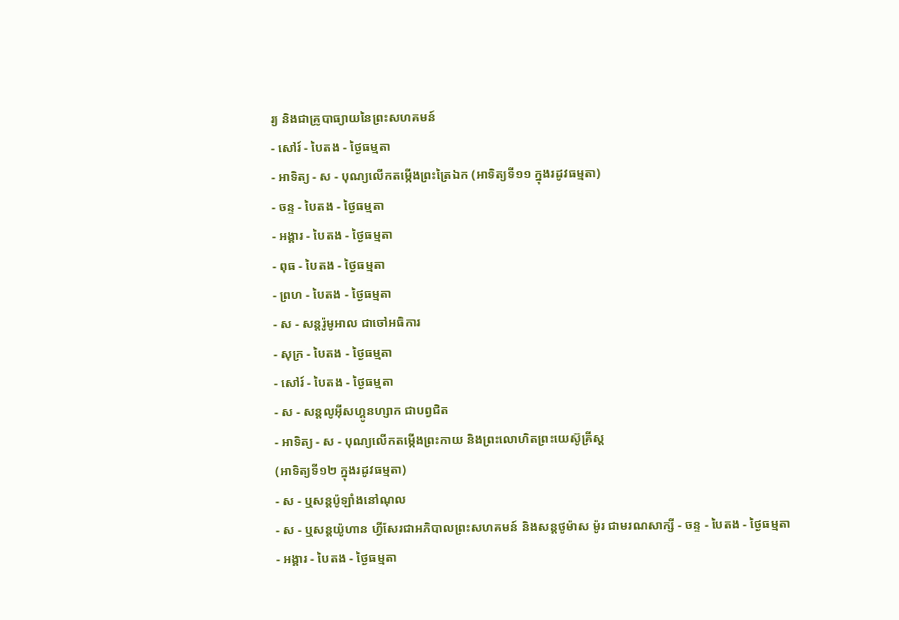រ្យ និងជាគ្រូបាធ្យាយនៃព្រះសហគមន៍
- សៅរ៍ - បៃតង - ថ្ងៃធម្មតា
- អាទិត្យ - ស - បុណ្យលើកតម្កើងព្រះត្រៃឯក (អាទិត្យទី១១ ក្នុងរដូវធម្មតា)
- ចន្ទ - បៃតង - ថ្ងៃធម្មតា
- អង្គារ - បៃតង - ថ្ងៃធម្មតា
- ពុធ - បៃតង - ថ្ងៃធម្មតា
- ព្រហ - បៃតង - ថ្ងៃធម្មតា
- ស - សន្ដរ៉ូមូអាល ជាចៅអធិការ
- សុក្រ - បៃតង - ថ្ងៃធម្មតា
- សៅរ៍ - បៃតង - ថ្ងៃធម្មតា
- ស - សន្ដលូអ៊ីសហ្គូនហ្សាក ជាបព្វជិត
- អាទិត្យ - ស - បុណ្យលើកតម្កើងព្រះកាយ និងព្រះលោហិតព្រះយេស៊ូគ្រីស្ដ
(អាទិត្យទី១២ ក្នុងរដូវធម្មតា)
- ស - ឬសន្ដប៉ូឡាំងនៅណុល
- ស - ឬសន្ដយ៉ូហាន ហ្វីសែរជាអភិបាលព្រះសហគមន៍ និងសន្ដថូម៉ាស ម៉ូរ ជាមរណសាក្សី - ចន្ទ - បៃតង - ថ្ងៃធម្មតា
- អង្គារ - បៃតង - ថ្ងៃធម្មតា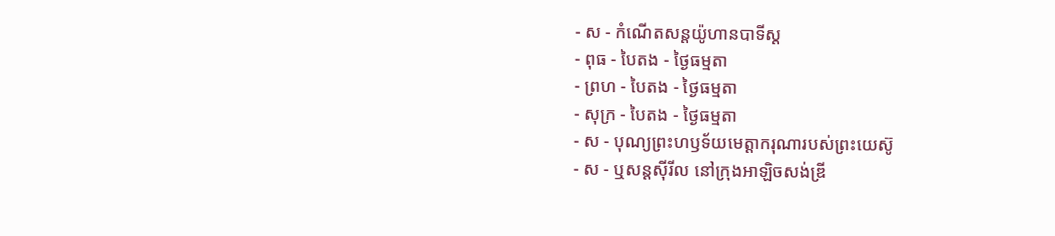- ស - កំណើតសន្ដយ៉ូហានបាទីស្ដ
- ពុធ - បៃតង - ថ្ងៃធម្មតា
- ព្រហ - បៃតង - ថ្ងៃធម្មតា
- សុក្រ - បៃតង - ថ្ងៃធម្មតា
- ស - បុណ្យព្រះហឫទ័យមេត្ដាករុណារបស់ព្រះយេស៊ូ
- ស - ឬសន្ដស៊ីរីល នៅក្រុងអាឡិចសង់ឌ្រី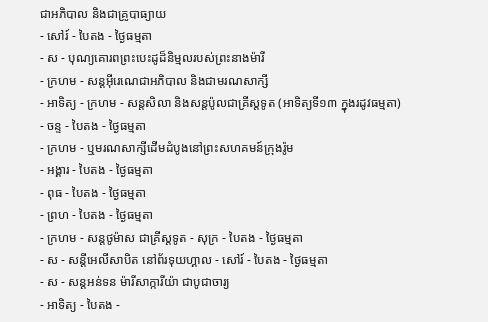ជាអភិបាល និងជាគ្រូបាធ្យាយ
- សៅរ៍ - បៃតង - ថ្ងៃធម្មតា
- ស - បុណ្យគោរពព្រះបេះដូដ៏និម្មលរបស់ព្រះនាងម៉ារី
- ក្រហម - សន្ដអ៊ីរេណេជាអភិបាល និងជាមរណសាក្សី
- អាទិត្យ - ក្រហម - សន្ដសិលា និងសន្ដប៉ូលជាគ្រីស្ដទូត (អាទិត្យទី១៣ ក្នុងរដូវធម្មតា)
- ចន្ទ - បៃតង - ថ្ងៃធម្មតា
- ក្រហម - ឬមរណសាក្សីដើមដំបូងនៅព្រះសហគមន៍ក្រុងរ៉ូម
- អង្គារ - បៃតង - ថ្ងៃធម្មតា
- ពុធ - បៃតង - ថ្ងៃធម្មតា
- ព្រហ - បៃតង - ថ្ងៃធម្មតា
- ក្រហម - សន្ដថូម៉ាស ជាគ្រីស្ដទូត - សុក្រ - បៃតង - ថ្ងៃធម្មតា
- ស - សន្ដីអេលីសាបិត នៅព័រទុយហ្គាល - សៅរ៍ - បៃតង - ថ្ងៃធម្មតា
- ស - សន្ដអន់ទន ម៉ារីសាក្ការីយ៉ា ជាបូជាចារ្យ
- អាទិត្យ - បៃតង -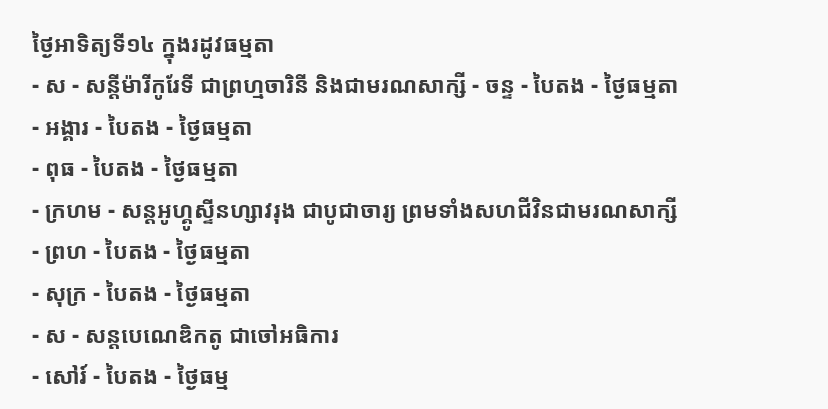ថ្ងៃអាទិត្យទី១៤ ក្នុងរដូវធម្មតា
- ស - សន្ដីម៉ារីកូរែទី ជាព្រហ្មចារិនី និងជាមរណសាក្សី - ចន្ទ - បៃតង - ថ្ងៃធម្មតា
- អង្គារ - បៃតង - ថ្ងៃធម្មតា
- ពុធ - បៃតង - ថ្ងៃធម្មតា
- ក្រហម - សន្ដអូហ្គូស្ទីនហ្សាវរុង ជាបូជាចារ្យ ព្រមទាំងសហជីវិនជាមរណសាក្សី
- ព្រហ - បៃតង - ថ្ងៃធម្មតា
- សុក្រ - បៃតង - ថ្ងៃធម្មតា
- ស - សន្ដបេណេឌិកតូ ជាចៅអធិការ
- សៅរ៍ - បៃតង - ថ្ងៃធម្ម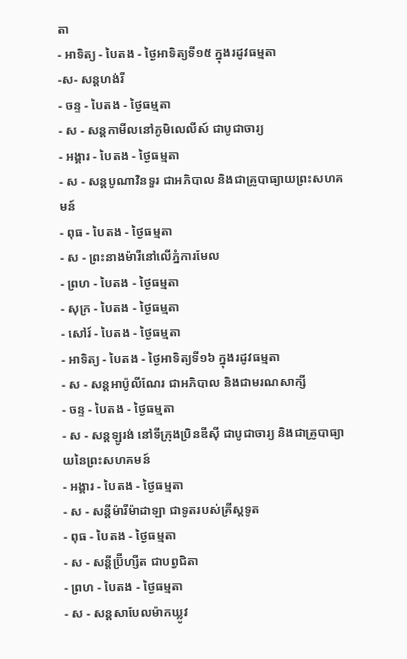តា
- អាទិត្យ - បៃតង - ថ្ងៃអាទិត្យទី១៥ ក្នុងរដូវធម្មតា
-ស- សន្ដហង់រី
- ចន្ទ - បៃតង - ថ្ងៃធម្មតា
- ស - សន្ដកាមីលនៅភូមិលេលីស៍ ជាបូជាចារ្យ
- អង្គារ - បៃតង - ថ្ងៃធម្មតា
- ស - សន្ដបូណាវិនទួរ ជាអភិបាល និងជាគ្រូបាធ្យាយព្រះសហគមន៍
- ពុធ - បៃតង - ថ្ងៃធម្មតា
- ស - ព្រះនាងម៉ារីនៅលើភ្នំការមែល
- ព្រហ - បៃតង - ថ្ងៃធម្មតា
- សុក្រ - បៃតង - ថ្ងៃធម្មតា
- សៅរ៍ - បៃតង - ថ្ងៃធម្មតា
- អាទិត្យ - បៃតង - ថ្ងៃអាទិត្យទី១៦ ក្នុងរដូវធម្មតា
- ស - សន្ដអាប៉ូលីណែរ ជាអភិបាល និងជាមរណសាក្សី
- ចន្ទ - បៃតង - ថ្ងៃធម្មតា
- ស - សន្ដឡូរង់ នៅទីក្រុងប្រិនឌីស៊ី ជាបូជាចារ្យ និងជាគ្រូបាធ្យាយនៃព្រះសហគមន៍
- អង្គារ - បៃតង - ថ្ងៃធម្មតា
- ស - សន្ដីម៉ារីម៉ាដាឡា ជាទូតរបស់គ្រីស្ដទូត
- ពុធ - បៃតង - ថ្ងៃធម្មតា
- ស - សន្ដីប្រ៊ីហ្សីត ជាបព្វជិតា
- ព្រហ - បៃតង - ថ្ងៃធម្មតា
- ស - សន្ដសាបែលម៉ាកឃ្លូវ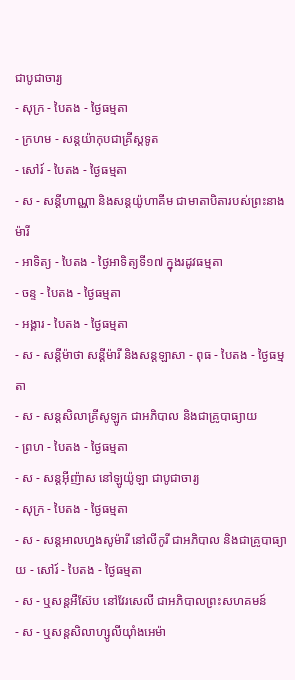ជាបូជាចារ្យ
- សុក្រ - បៃតង - ថ្ងៃធម្មតា
- ក្រហម - សន្ដយ៉ាកុបជាគ្រីស្ដទូត
- សៅរ៍ - បៃតង - ថ្ងៃធម្មតា
- ស - សន្ដីហាណ្ណា និងសន្ដយ៉ូហាគីម ជាមាតាបិតារបស់ព្រះនាងម៉ារី
- អាទិត្យ - បៃតង - ថ្ងៃអាទិត្យទី១៧ ក្នុងរដូវធម្មតា
- ចន្ទ - បៃតង - ថ្ងៃធម្មតា
- អង្គារ - បៃតង - ថ្ងៃធម្មតា
- ស - សន្ដីម៉ាថា សន្ដីម៉ារី និងសន្ដឡាសា - ពុធ - បៃតង - ថ្ងៃធម្មតា
- ស - សន្ដសិលាគ្រីសូឡូក ជាអភិបាល និងជាគ្រូបាធ្យាយ
- ព្រហ - បៃតង - ថ្ងៃធម្មតា
- ស - សន្ដអ៊ីញ៉ាស នៅឡូយ៉ូឡា ជាបូជាចារ្យ
- សុក្រ - បៃតង - ថ្ងៃធម្មតា
- ស - សន្ដអាលហ្វងសូម៉ារី នៅលីកូរី ជាអភិបាល និងជាគ្រូបាធ្យាយ - សៅរ៍ - បៃតង - ថ្ងៃធម្មតា
- ស - ឬសន្ដអឺស៊ែប នៅវែរសេលី ជាអភិបាលព្រះសហគមន៍
- ស - ឬសន្ដសិលាហ្សូលីយ៉ាំងអេម៉ា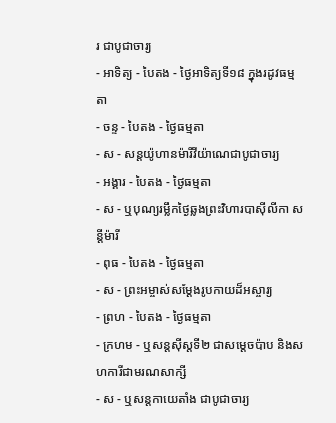រ ជាបូជាចារ្យ
- អាទិត្យ - បៃតង - ថ្ងៃអាទិត្យទី១៨ ក្នុងរដូវធម្មតា
- ចន្ទ - បៃតង - ថ្ងៃធម្មតា
- ស - សន្ដយ៉ូហានម៉ារីវីយ៉ាណេជាបូជាចារ្យ
- អង្គារ - បៃតង - ថ្ងៃធម្មតា
- ស - ឬបុណ្យរម្លឹកថ្ងៃឆ្លងព្រះវិហារបាស៊ីលីកា សន្ដីម៉ារី
- ពុធ - បៃតង - ថ្ងៃធម្មតា
- ស - ព្រះអម្ចាស់សម្ដែងរូបកាយដ៏អស្ចារ្យ
- ព្រហ - បៃតង - ថ្ងៃធម្មតា
- ក្រហម - ឬសន្ដស៊ីស្ដទី២ ជាសម្ដេចប៉ាប និងសហការីជាមរណសាក្សី
- ស - ឬសន្ដកាយេតាំង ជាបូជាចារ្យ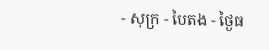- សុក្រ - បៃតង - ថ្ងៃធ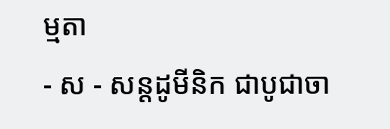ម្មតា
- ស - សន្ដដូមីនិក ជាបូជាចា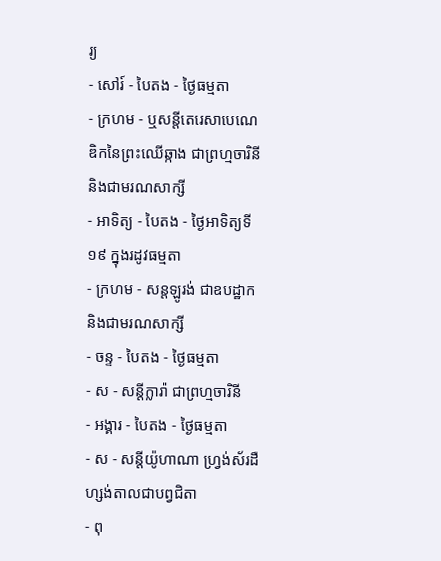រ្យ
- សៅរ៍ - បៃតង - ថ្ងៃធម្មតា
- ក្រហម - ឬសន្ដីតេរេសាបេណេឌិកនៃព្រះឈើឆ្កាង ជាព្រហ្មចារិនី និងជាមរណសាក្សី
- អាទិត្យ - បៃតង - ថ្ងៃអាទិត្យទី១៩ ក្នុងរដូវធម្មតា
- ក្រហម - សន្ដឡូរង់ ជាឧបដ្ឋាក និងជាមរណសាក្សី
- ចន្ទ - បៃតង - ថ្ងៃធម្មតា
- ស - សន្ដីក្លារ៉ា ជាព្រហ្មចារិនី
- អង្គារ - បៃតង - ថ្ងៃធម្មតា
- ស - សន្ដីយ៉ូហាណា ហ្វ្រង់ស័រដឺហ្សង់តាលជាបព្វជិតា
- ពុ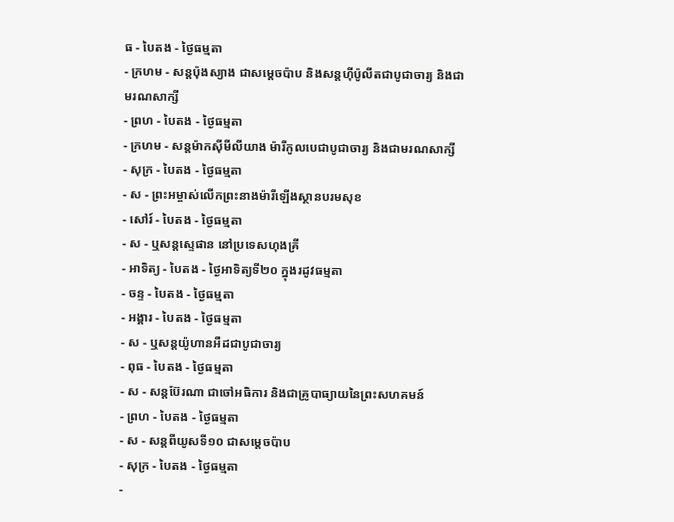ធ - បៃតង - ថ្ងៃធម្មតា
- ក្រហម - សន្ដប៉ុងស្យាង ជាសម្ដេចប៉ាប និងសន្ដហ៊ីប៉ូលីតជាបូជាចារ្យ និងជាមរណសាក្សី
- ព្រហ - បៃតង - ថ្ងៃធម្មតា
- ក្រហម - សន្ដម៉ាកស៊ីមីលីយាង ម៉ារីកូលបេជាបូជាចារ្យ និងជាមរណសាក្សី
- សុក្រ - បៃតង - ថ្ងៃធម្មតា
- ស - ព្រះអម្ចាស់លើកព្រះនាងម៉ារីឡើងស្ថានបរមសុខ
- សៅរ៍ - បៃតង - ថ្ងៃធម្មតា
- ស - ឬសន្ដស្ទេផាន នៅប្រទេសហុងគ្រី
- អាទិត្យ - បៃតង - ថ្ងៃអាទិត្យទី២០ ក្នុងរដូវធម្មតា
- ចន្ទ - បៃតង - ថ្ងៃធម្មតា
- អង្គារ - បៃតង - ថ្ងៃធម្មតា
- ស - ឬសន្ដយ៉ូហានអឺដជាបូជាចារ្យ
- ពុធ - បៃតង - ថ្ងៃធម្មតា
- ស - សន្ដប៊ែរណា ជាចៅអធិការ និងជាគ្រូបាធ្យាយនៃព្រះសហគមន៍
- ព្រហ - បៃតង - ថ្ងៃធម្មតា
- ស - សន្ដពីយូសទី១០ ជាសម្ដេចប៉ាប
- សុក្រ - បៃតង - ថ្ងៃធម្មតា
-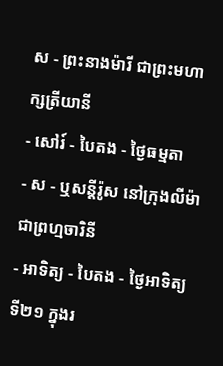ស - ព្រះនាងម៉ារី ជាព្រះមហាក្សត្រីយានី
- សៅរ៍ - បៃតង - ថ្ងៃធម្មតា
- ស - ឬសន្ដីរ៉ូស នៅក្រុងលីម៉ាជាព្រហ្មចារិនី
- អាទិត្យ - បៃតង - ថ្ងៃអាទិត្យទី២១ ក្នុងរ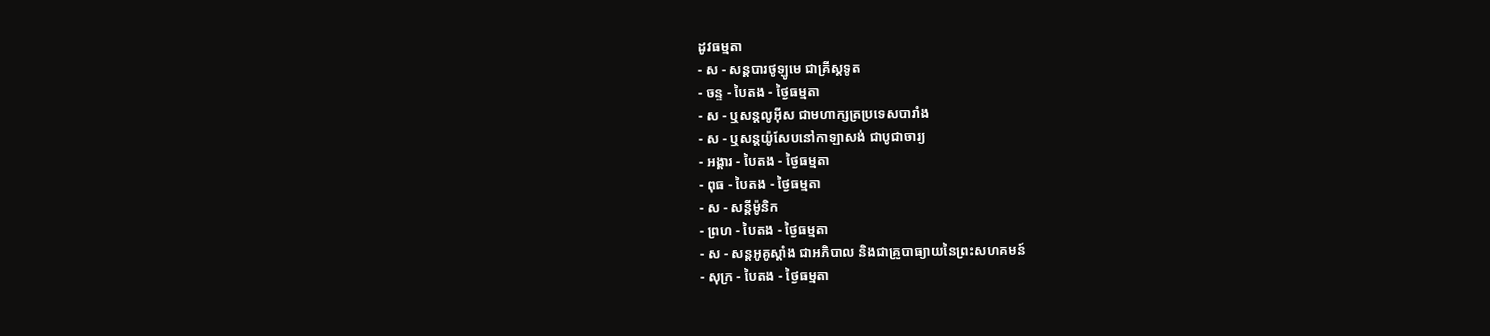ដូវធម្មតា
- ស - សន្ដបារថូឡូមេ ជាគ្រីស្ដទូត
- ចន្ទ - បៃតង - ថ្ងៃធម្មតា
- ស - ឬសន្ដលូអ៊ីស ជាមហាក្សត្រប្រទេសបារាំង
- ស - ឬសន្ដយ៉ូសែបនៅកាឡាសង់ ជាបូជាចារ្យ
- អង្គារ - បៃតង - ថ្ងៃធម្មតា
- ពុធ - បៃតង - ថ្ងៃធម្មតា
- ស - សន្ដីម៉ូនិក
- ព្រហ - បៃតង - ថ្ងៃធម្មតា
- ស - សន្ដអូគូស្ដាំង ជាអភិបាល និងជាគ្រូបាធ្យាយនៃព្រះសហគមន៍
- សុក្រ - បៃតង - ថ្ងៃធម្មតា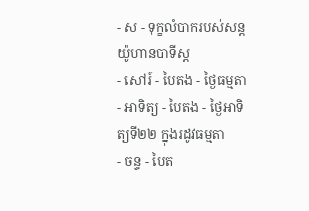- ស - ទុក្ខលំបាករបស់សន្ដយ៉ូហានបាទីស្ដ
- សៅរ៍ - បៃតង - ថ្ងៃធម្មតា
- អាទិត្យ - បៃតង - ថ្ងៃអាទិត្យទី២២ ក្នុងរដូវធម្មតា
- ចន្ទ - បៃត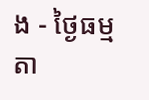ង - ថ្ងៃធម្មតា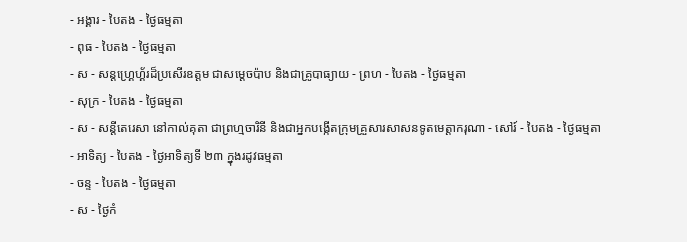- អង្គារ - បៃតង - ថ្ងៃធម្មតា
- ពុធ - បៃតង - ថ្ងៃធម្មតា
- ស - សន្ដហ្គ្រេហ្គ័រដ៏ប្រសើរឧត្ដម ជាសម្ដេចប៉ាប និងជាគ្រូបាធ្យាយ - ព្រហ - បៃតង - ថ្ងៃធម្មតា
- សុក្រ - បៃតង - ថ្ងៃធម្មតា
- ស - សន្ដីតេរេសា នៅកាល់គុតា ជាព្រហ្មចារិនី និងជាអ្នកបង្កើតក្រុមគ្រួសារសាសនទូតមេត្ដាករុណា - សៅរ៍ - បៃតង - ថ្ងៃធម្មតា
- អាទិត្យ - បៃតង - ថ្ងៃអាទិត្យទី ២៣ ក្នុងរដូវធម្មតា
- ចន្ទ - បៃតង - ថ្ងៃធម្មតា
- ស - ថ្ងៃកំ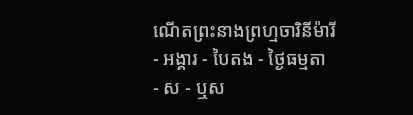ណើតព្រះនាងព្រហ្មចារិនីម៉ារី
- អង្គារ - បៃតង - ថ្ងៃធម្មតា
- ស - ឬស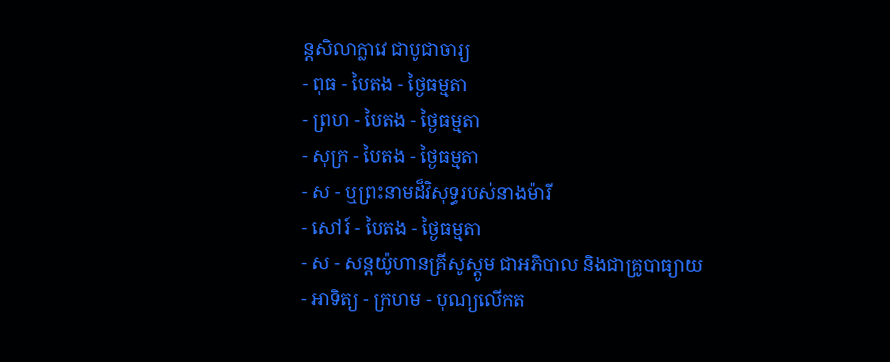ន្ដសិលាក្លាវេ ជាបូជាចារ្យ
- ពុធ - បៃតង - ថ្ងៃធម្មតា
- ព្រហ - បៃតង - ថ្ងៃធម្មតា
- សុក្រ - បៃតង - ថ្ងៃធម្មតា
- ស - ឬព្រះនាមដ៏វិសុទ្ធរបស់នាងម៉ារី
- សៅរ៍ - បៃតង - ថ្ងៃធម្មតា
- ស - សន្ដយ៉ូហានគ្រីសូស្ដូម ជាអភិបាល និងជាគ្រូបាធ្យាយ
- អាទិត្យ - ក្រហម - បុណ្យលើកត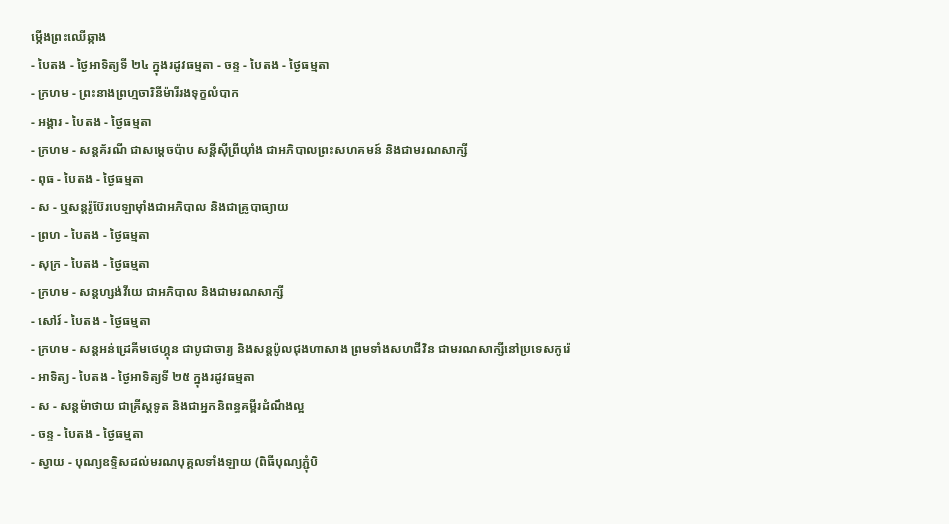ម្កើងព្រះឈើឆ្កាង
- បៃតង - ថ្ងៃអាទិត្យទី ២៤ ក្នុងរដូវធម្មតា - ចន្ទ - បៃតង - ថ្ងៃធម្មតា
- ក្រហម - ព្រះនាងព្រហ្មចារិនីម៉ារីរងទុក្ខលំបាក
- អង្គារ - បៃតង - ថ្ងៃធម្មតា
- ក្រហម - សន្ដគ័រណី ជាសម្ដេចប៉ាប សន្ដីស៊ីព្រីយ៉ាំង ជាអភិបាលព្រះសហគមន៍ និងជាមរណសាក្សី
- ពុធ - បៃតង - ថ្ងៃធម្មតា
- ស - ឬសន្ដរ៉ូប៊ែរបេឡាម៉ាំងជាអភិបាល និងជាគ្រូបាធ្យាយ
- ព្រហ - បៃតង - ថ្ងៃធម្មតា
- សុក្រ - បៃតង - ថ្ងៃធម្មតា
- ក្រហម - សន្ដហ្សង់វីយេ ជាអភិបាល និងជាមរណសាក្សី
- សៅរ៍ - បៃតង - ថ្ងៃធម្មតា
- ក្រហម - សន្ដអន់ដ្រេគីមថេហ្គុន ជាបូជាចារ្យ និងសន្ដប៉ូលជុងហាសាង ព្រមទាំងសហជីវិន ជាមរណសាក្សីនៅប្រទេសកូរ៉េ
- អាទិត្យ - បៃតង - ថ្ងៃអាទិត្យទី ២៥ ក្នុងរដូវធម្មតា
- ស - សន្ដម៉ាថាយ ជាគ្រីស្ដទូត និងជាអ្នកនិពន្ធគម្ពីរដំណឹងល្អ
- ចន្ទ - បៃតង - ថ្ងៃធម្មតា
- ស្វាយ - បុណ្យឧទ្ទិសដល់មរណបុគ្គលទាំងឡាយ (ពិធីបុណ្យភ្ជុំបិ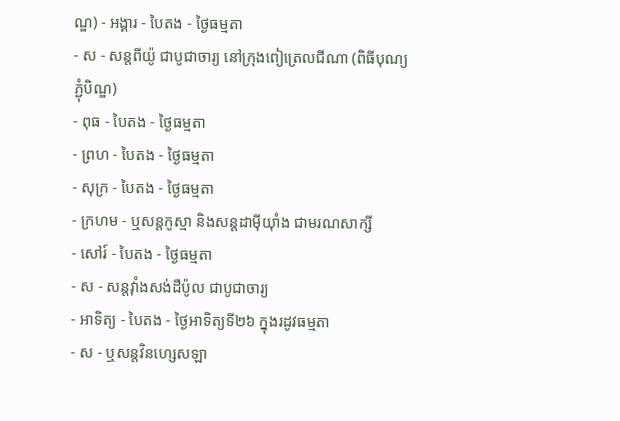ណ្ឌ) - អង្គារ - បៃតង - ថ្ងៃធម្មតា
- ស - សន្ដពីយ៉ូ ជាបូជាចារ្យ នៅក្រុងពៀត្រេលជីណា (ពិធីបុណ្យភ្ជុំបិណ្ឌ)
- ពុធ - បៃតង - ថ្ងៃធម្មតា
- ព្រហ - បៃតង - ថ្ងៃធម្មតា
- សុក្រ - បៃតង - ថ្ងៃធម្មតា
- ក្រហម - ឬសន្ដកូស្មា និងសន្ដដាម៉ីយ៉ាំង ជាមរណសាក្សី
- សៅរ៍ - បៃតង - ថ្ងៃធម្មតា
- ស - សន្ដវ៉ាំងសង់ដឺប៉ូល ជាបូជាចារ្យ
- អាទិត្យ - បៃតង - ថ្ងៃអាទិត្យទី២៦ ក្នុងរដូវធម្មតា
- ស - ឬសន្ដវិនហ្សេសឡា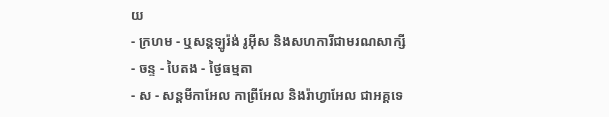យ
- ក្រហម - ឬសន្ដឡូរ៉ង់ រូអ៊ីស និងសហការីជាមរណសាក្សី
- ចន្ទ - បៃតង - ថ្ងៃធម្មតា
- ស - សន្ដមីកាអែល កាព្រីអែល និងរ៉ាហ្វាអែល ជាអគ្គទេ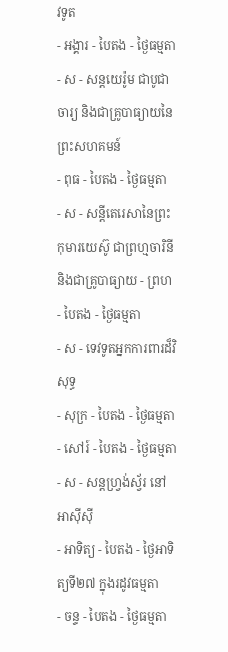វទូត
- អង្គារ - បៃតង - ថ្ងៃធម្មតា
- ស - សន្ដយេរ៉ូម ជាបូជាចារ្យ និងជាគ្រូបាធ្យាយនៃព្រះសហគមន៍
- ពុធ - បៃតង - ថ្ងៃធម្មតា
- ស - សន្ដីតេរេសានៃព្រះកុមារយេស៊ូ ជាព្រហ្មចារិនី និងជាគ្រូបាធ្យាយ - ព្រហ - បៃតង - ថ្ងៃធម្មតា
- ស - ទេវទូតអ្នកការពារដ៏វិសុទ្ធ
- សុក្រ - បៃតង - ថ្ងៃធម្មតា
- សៅរ៍ - បៃតង - ថ្ងៃធម្មតា
- ស - សន្ដហ្វ្រង់ស្វ័រ នៅអាស៊ីស៊ី
- អាទិត្យ - បៃតង - ថ្ងៃអាទិត្យទី២៧ ក្នុងរដូវធម្មតា
- ចន្ទ - បៃតង - ថ្ងៃធម្មតា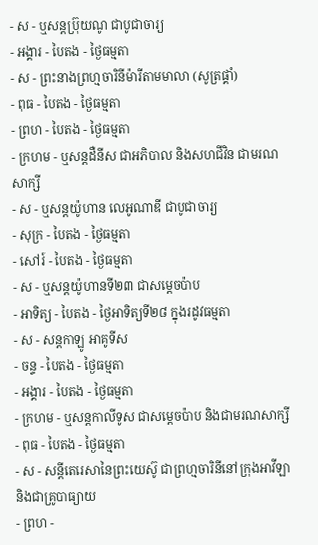- ស - ឬសន្ដប្រ៊ុយណូ ជាបូជាចារ្យ
- អង្គារ - បៃតង - ថ្ងៃធម្មតា
- ស - ព្រះនាងព្រហ្មចារិនីម៉ារីតាមមាលា (សូត្រផ្គាំ)
- ពុធ - បៃតង - ថ្ងៃធម្មតា
- ព្រហ - បៃតង - ថ្ងៃធម្មតា
- ក្រហម - ឬសន្ដដឺនីស ជាអភិបាល និងសហជីវិន ជាមរណសាក្សី
- ស - ឬសន្ដយ៉ូហាន លេអូណាឌី ជាបូជាចារ្យ
- សុក្រ - បៃតង - ថ្ងៃធម្មតា
- សៅរ៍ - បៃតង - ថ្ងៃធម្មតា
- ស - ឬសន្ដយ៉ូហានទី២៣ ជាសម្ដេចប៉ាប
- អាទិត្យ - បៃតង - ថ្ងៃអាទិត្យទី២៨ ក្នុងរដូវធម្មតា
- ស - សន្ដកាឡូ អាគូទីស
- ចន្ទ - បៃតង - ថ្ងៃធម្មតា
- អង្គារ - បៃតង - ថ្ងៃធម្មតា
- ក្រហម - ឬសន្ដកាលីទូស ជាសម្ដេចប៉ាប និងជាមរណសាក្សី
- ពុធ - បៃតង - ថ្ងៃធម្មតា
- ស - សន្ដីតេរេសានៃព្រះយេស៊ូ ជាព្រហ្មចារិនីនៅក្រុងអាវីឡា និងជាគ្រូបាធ្យាយ
- ព្រហ -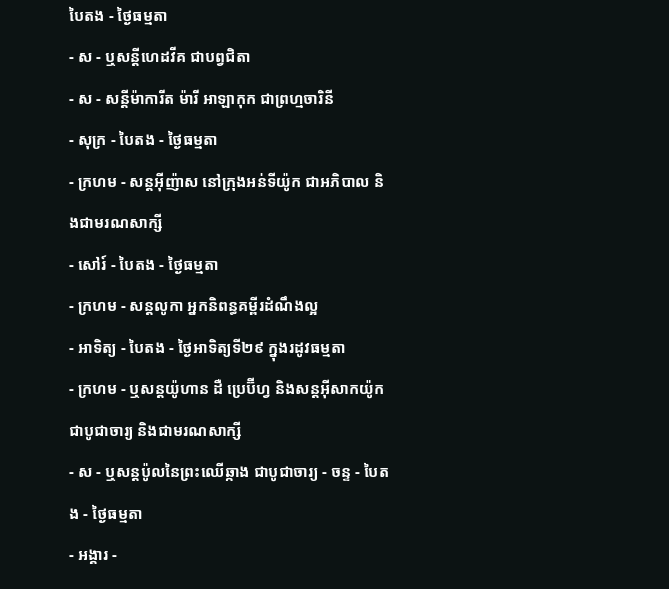បៃតង - ថ្ងៃធម្មតា
- ស - ឬសន្ដីហេដវីគ ជាបព្វជិតា
- ស - សន្ដីម៉ាការីត ម៉ារី អាឡាកុក ជាព្រហ្មចារិនី
- សុក្រ - បៃតង - ថ្ងៃធម្មតា
- ក្រហម - សន្ដអ៊ីញ៉ាស នៅក្រុងអន់ទីយ៉ូក ជាអភិបាល និងជាមរណសាក្សី
- សៅរ៍ - បៃតង - ថ្ងៃធម្មតា
- ក្រហម - សន្ដលូកា អ្នកនិពន្ធគម្ពីរដំណឹងល្អ
- អាទិត្យ - បៃតង - ថ្ងៃអាទិត្យទី២៩ ក្នុងរដូវធម្មតា
- ក្រហម - ឬសន្ដយ៉ូហាន ដឺ ប្រេប៊ីហ្វ និងសន្ដអ៊ីសាកយ៉ូក ជាបូជាចារ្យ និងជាមរណសាក្សី
- ស - ឬសន្ដប៉ូលនៃព្រះឈើឆ្កាង ជាបូជាចារ្យ - ចន្ទ - បៃតង - ថ្ងៃធម្មតា
- អង្គារ -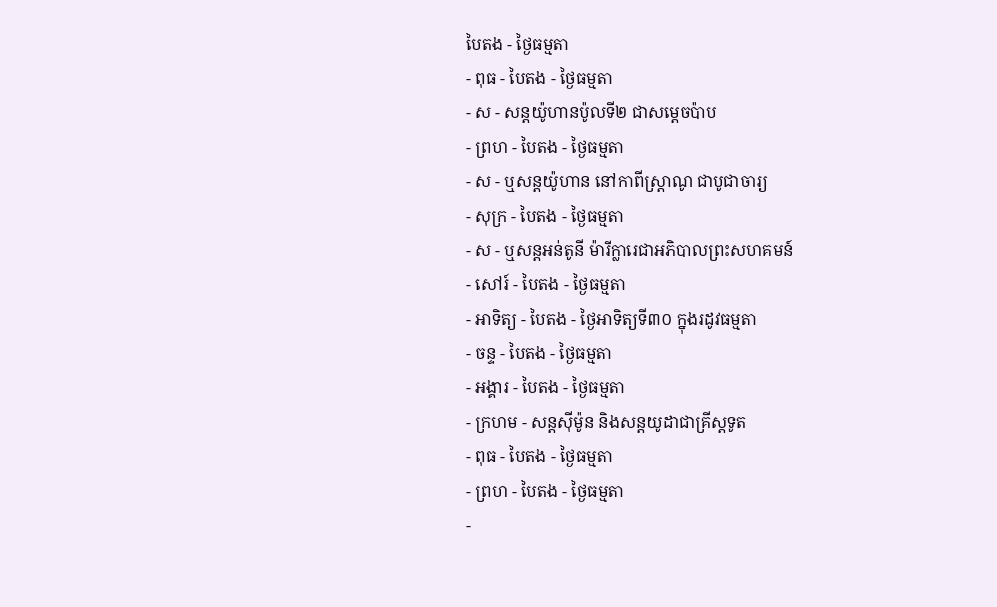បៃតង - ថ្ងៃធម្មតា
- ពុធ - បៃតង - ថ្ងៃធម្មតា
- ស - សន្ដយ៉ូហានប៉ូលទី២ ជាសម្ដេចប៉ាប
- ព្រហ - បៃតង - ថ្ងៃធម្មតា
- ស - ឬសន្ដយ៉ូហាន នៅកាពីស្រ្ដាណូ ជាបូជាចារ្យ
- សុក្រ - បៃតង - ថ្ងៃធម្មតា
- ស - ឬសន្ដអន់តូនី ម៉ារីក្លារេជាអភិបាលព្រះសហគមន៍
- សៅរ៍ - បៃតង - ថ្ងៃធម្មតា
- អាទិត្យ - បៃតង - ថ្ងៃអាទិត្យទី៣០ ក្នុងរដូវធម្មតា
- ចន្ទ - បៃតង - ថ្ងៃធម្មតា
- អង្គារ - បៃតង - ថ្ងៃធម្មតា
- ក្រហម - សន្ដស៊ីម៉ូន និងសន្ដយូដាជាគ្រីស្ដទូត
- ពុធ - បៃតង - ថ្ងៃធម្មតា
- ព្រហ - បៃតង - ថ្ងៃធម្មតា
-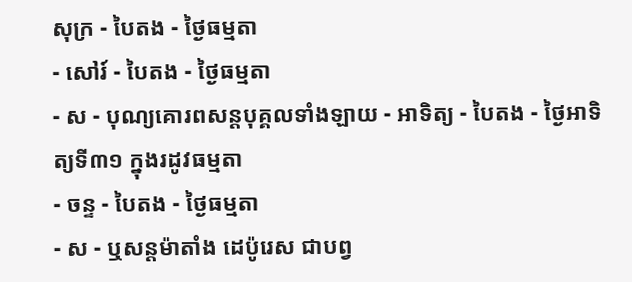សុក្រ - បៃតង - ថ្ងៃធម្មតា
- សៅរ៍ - បៃតង - ថ្ងៃធម្មតា
- ស - បុណ្យគោរពសន្ដបុគ្គលទាំងឡាយ - អាទិត្យ - បៃតង - ថ្ងៃអាទិត្យទី៣១ ក្នុងរដូវធម្មតា
- ចន្ទ - បៃតង - ថ្ងៃធម្មតា
- ស - ឬសន្ដម៉ាតាំង ដេប៉ូរេស ជាបព្វ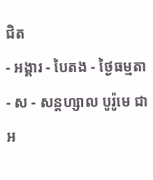ជិត
- អង្គារ - បៃតង - ថ្ងៃធម្មតា
- ស - សន្ដហ្សាល បូរ៉ូមេ ជាអ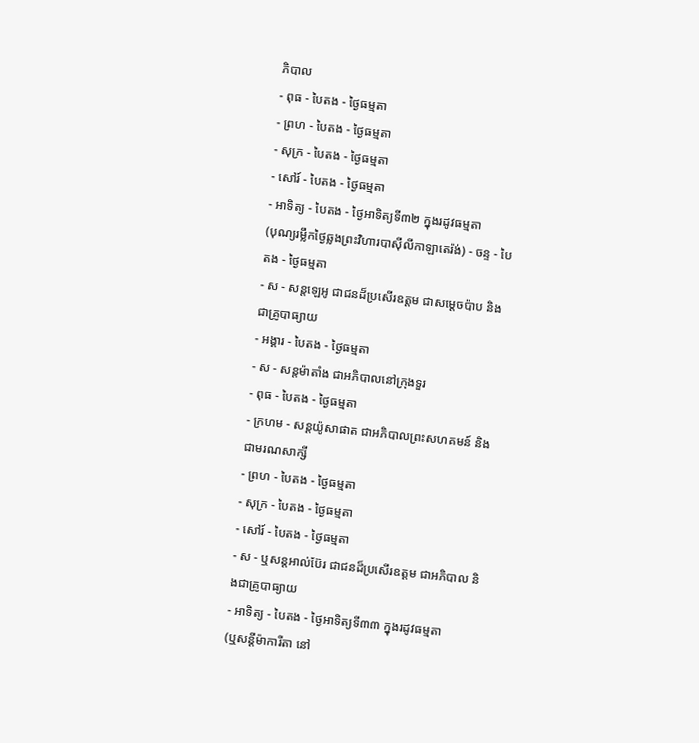ភិបាល
- ពុធ - បៃតង - ថ្ងៃធម្មតា
- ព្រហ - បៃតង - ថ្ងៃធម្មតា
- សុក្រ - បៃតង - ថ្ងៃធម្មតា
- សៅរ៍ - បៃតង - ថ្ងៃធម្មតា
- អាទិត្យ - បៃតង - ថ្ងៃអាទិត្យទី៣២ ក្នុងរដូវធម្មតា
(បុណ្យរម្លឹកថ្ងៃឆ្លងព្រះវិហារបាស៊ីលីកាឡាតេរ៉ង់) - ចន្ទ - បៃតង - ថ្ងៃធម្មតា
- ស - សន្ដឡេអូ ជាជនដ៏ប្រសើរឧត្ដម ជាសម្ដេចប៉ាប និងជាគ្រូបាធ្យាយ
- អង្គារ - បៃតង - ថ្ងៃធម្មតា
- ស - សន្ដម៉ាតាំង ជាអភិបាលនៅក្រុងទួរ
- ពុធ - បៃតង - ថ្ងៃធម្មតា
- ក្រហម - សន្ដយ៉ូសាផាត ជាអភិបាលព្រះសហគមន៍ និងជាមរណសាក្សី
- ព្រហ - បៃតង - ថ្ងៃធម្មតា
- សុក្រ - បៃតង - ថ្ងៃធម្មតា
- សៅរ៍ - បៃតង - ថ្ងៃធម្មតា
- ស - ឬសន្ដអាល់ប៊ែរ ជាជនដ៏ប្រសើរឧត្ដម ជាអភិបាល និងជាគ្រូបាធ្យាយ
- អាទិត្យ - បៃតង - ថ្ងៃអាទិត្យទី៣៣ ក្នុងរដូវធម្មតា
(ឬសន្ដីម៉ាការីតា នៅ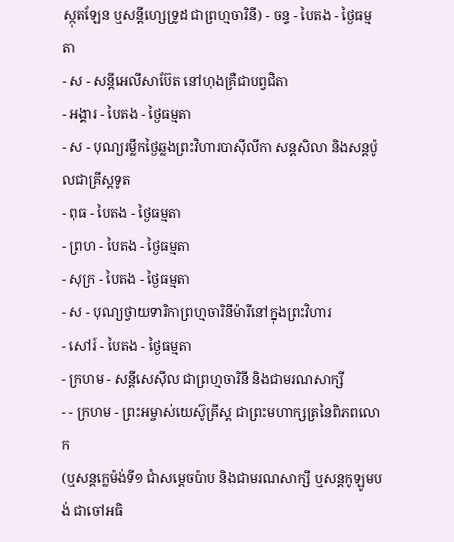ស្កុតឡែន ឬសន្ដីហ្សេទ្រូដ ជាព្រហ្មចារិនី) - ចន្ទ - បៃតង - ថ្ងៃធម្មតា
- ស - សន្ដីអេលីសាប៊ែត នៅហុងគ្រឺជាបព្វជិតា
- អង្គារ - បៃតង - ថ្ងៃធម្មតា
- ស - បុណ្យរម្លឹកថ្ងៃឆ្លងព្រះវិហារបាស៊ីលីកា សន្ដសិលា និងសន្ដប៉ូលជាគ្រីស្ដទូត
- ពុធ - បៃតង - ថ្ងៃធម្មតា
- ព្រហ - បៃតង - ថ្ងៃធម្មតា
- សុក្រ - បៃតង - ថ្ងៃធម្មតា
- ស - បុណ្យថ្វាយទារិកាព្រហ្មចារិនីម៉ារីនៅក្នុងព្រះវិហារ
- សៅរ៍ - បៃតង - ថ្ងៃធម្មតា
- ក្រហម - សន្ដីសេស៊ីល ជាព្រហ្មចារិនី និងជាមរណសាក្សី
- - ក្រហម - ព្រះអម្ចាស់យេស៊ូគ្រីស្ដ ជាព្រះមហាក្សត្រនៃពិភពលោក
(ឬសន្ដក្លេម៉ង់ទី១ ជាំសម្ដេចប៉ាប និងជាមរណសាក្សី ឬសន្ដកូឡូមបង់ ជាចៅអធិ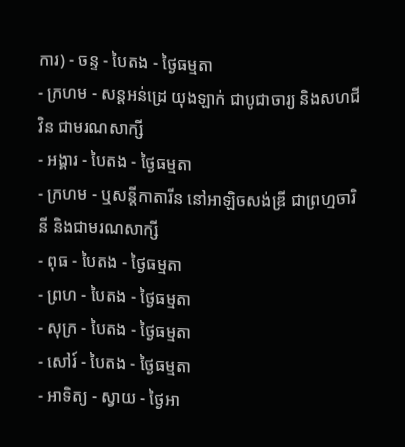ការ) - ចន្ទ - បៃតង - ថ្ងៃធម្មតា
- ក្រហម - សន្ដអន់ដ្រេ យុងឡាក់ ជាបូជាចារ្យ និងសហជីវិន ជាមរណសាក្សី
- អង្គារ - បៃតង - ថ្ងៃធម្មតា
- ក្រហម - ឬសន្ដីកាតារីន នៅអាឡិចសង់ឌ្រី ជាព្រហ្មចារិនី និងជាមរណសាក្សី
- ពុធ - បៃតង - ថ្ងៃធម្មតា
- ព្រហ - បៃតង - ថ្ងៃធម្មតា
- សុក្រ - បៃតង - ថ្ងៃធម្មតា
- សៅរ៍ - បៃតង - ថ្ងៃធម្មតា
- អាទិត្យ - ស្វាយ - ថ្ងៃអា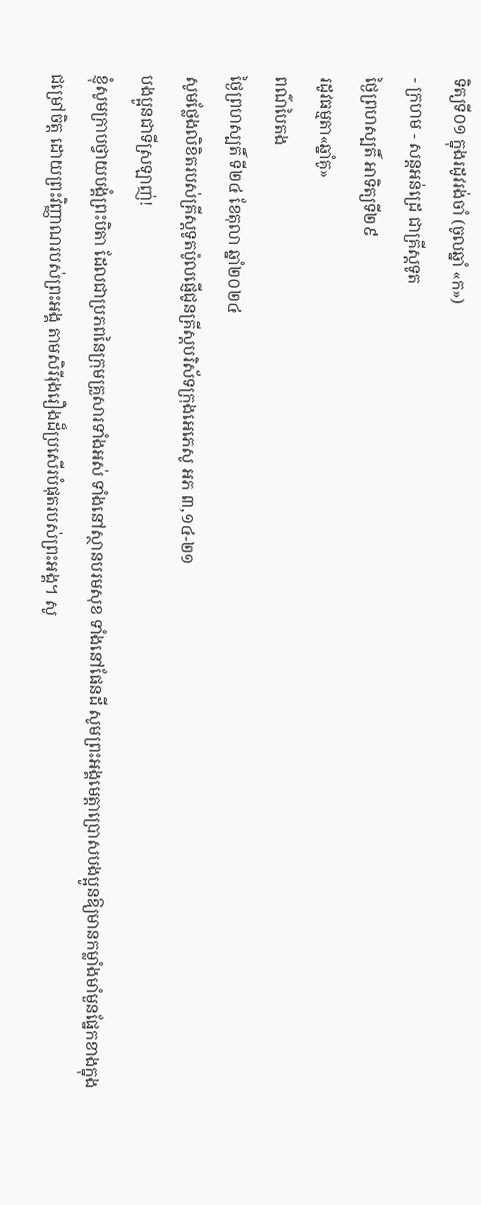ទិត្យទី០១ ក្នុងរដូវរង់ចាំ (ចូលឆ្នាំ «ក»)
- ក្រហម - សន្ដអន់ដ្រេ ជាគ្រីស្ដទូត
ថ្ងៃព្រហស្បតិ៍ អាទិត្យទី២៩
រដូវធម្មតា«ឆ្នាំគូ»
ពណ៌បៃតង
ថ្ងៃព្រហស្បតិ៍ ទី២៤ ខែតុលា ឆ្នាំ២០២៤
សូមថ្លែងលិខិតរបស់គ្រីស្ដទូតប៉ូលផ្ញើជូនគ្រីស្ដបរិស័ទក្រុងអេភេសូ អភ ៣,១៤-២១
បងប្អូនជាទីស្រឡាញ់!
ខ្ញុំសូមក្រាបថ្វាយបង្គំព្រះបិតា ដែលជាប្រភពនៃក្រុមគ្រួសារទាំងអស់ ទាំងនៅស្ថានបរមសុខ ទាំងនៅផែនដី សូមព្រះអង្គមេត្តាប្រោសបងប្អូនឱ្យមានកម្លាំងមាំមួនផ្នែកខាងក្នុងជម្រៅចិត្ត ដោយព្រះវិញ្ញាណរបស់ព្រះអង្គ តាមសិរីរុងរឿងដ៏ប្រសើរបំផុតរបស់ព្រះអង្គ។ សូ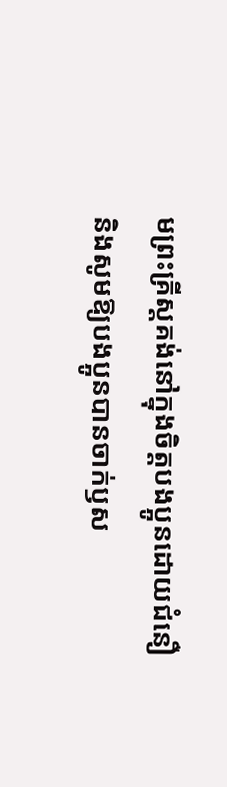មព្រះគ្រីស្តគង់នៅក្នុងចិត្តបងប្អូនដោយជំនឿ និងសូមឱ្យបងប្អូនបានចាក់ឫស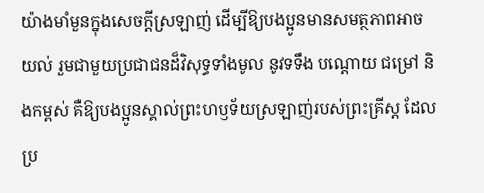យ៉ាងមាំមួនក្នុងសេចក្ដីស្រឡាញ់ ដើម្បីឱ្យបងប្អូនមានសមត្ថភាពអាចយល់ រួមជាមួយប្រជាជនដ៏វិសុទ្ធទាំងមូល នូវទទឹង បណ្ដោយ ជម្រៅ និងកម្ពស់ គឺឱ្យបងប្អូនស្គាល់ព្រះហឫទ័យស្រឡាញ់របស់ព្រះគ្រីស្ត ដែលប្រ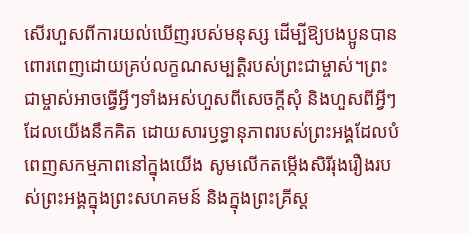សើរហួសពីការយល់ឃើញរបស់មនុស្ស ដើម្បីឱ្យបងប្អូនបានពោរពេញដោយគ្រប់លក្ខណសម្បត្តិរបស់ព្រះជាម្ចាស់។ព្រះជាម្ចាស់អាចធ្វើអ្វីៗទាំងអស់ហួសពីសេចក្ដីសុំ និងហួសពីអ្វីៗដែលយើងនឹកគិត ដោយសារឫទ្ធានុភាពរបស់ព្រះអង្គដែលបំពេញសកម្មភាពនៅក្នុងយើង សូមលើកតម្កើងសិរីរុងរឿងរបស់ព្រះអង្គក្នុងព្រះសហគមន៍ និងក្នុងព្រះគ្រីស្ត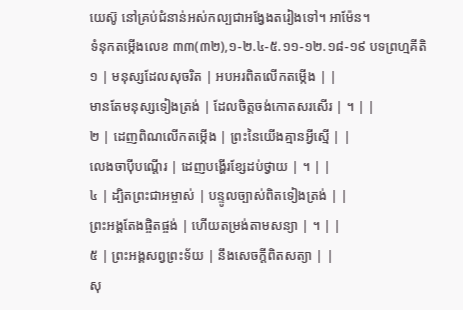យេស៊ូ នៅគ្រប់ជំនាន់អស់កល្បជាអង្វែងតរៀងទៅ។ អាម៉ែន។
ទំនុកតម្កើងលេខ ៣៣(៣២),១-២.៤-៥.១១-១២.១៨-១៩ បទព្រហ្មគីតិ
១ | មនុស្សដែលសុចរិត | អបអរពិតលើកតម្កើង | |
មានតែមនុស្សទៀងត្រង់ | ដែលចិត្តចង់កោតសរសើរ | ។ | |
២ | ដេញពិណលើកតម្កើង | ព្រះនៃយើងគ្មានអ្វីស្មើ | |
លេងចាប៉ីបណ្តើរ | ដេញបង្ហើរខ្សែដប់ថ្វាយ | ។ | |
៤ | ដ្បិតព្រះជាអម្ចាស់ | បន្ទូលច្បាស់ពិតទៀងត្រង់ | |
ព្រះអង្គតែងផ្ចិតផ្ចង់ | ហើយតម្រង់តាមសន្យា | ។ | |
៥ | ព្រះអង្គសព្វព្រះទ័យ | នឹងសេចក្តីពិតសត្យា | |
សុ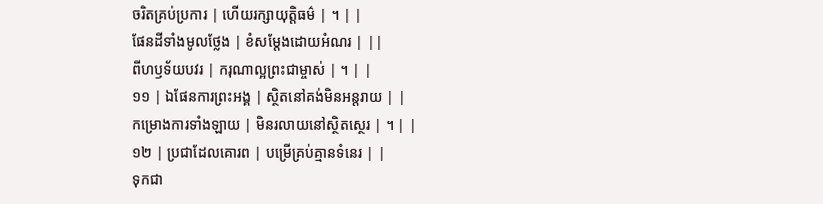ចរិតគ្រប់ប្រការ | ហើយរក្សាយុត្តិធម៌ | ។ | |
ផែនដីទាំងមូលថ្លែង | ខំសម្តែងដោយអំណរ | ||
ពីហឫទ័យបវរ | ករុណាល្អព្រះជាម្ចាស់ | ។ | |
១១ | ឯផែនការព្រះអង្គ | ស្ថិតនៅគង់មិនអន្តរាយ | |
កម្រោងការទាំងឡាយ | មិនរលាយនៅស្ថិតស្ថេរ | ។ | |
១២ | ប្រជាដែលគោរព | បម្រើគ្រប់គ្មានទំនេរ | |
ទុកជា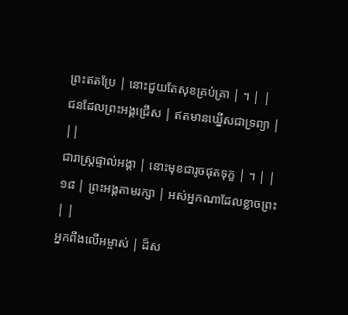ព្រះឥតប្រែ | នោះជួយតែសុខគ្រប់គ្រា | ។ | |
ជនដែលព្រះអង្គជ្រើស | ឥតមានឃ្នើសជាទ្រព្យា | ||
ជារាស្រ្តផ្ទាល់អង្គា | នោះមុខជារូចផុតទុក្ខ | ។ | |
១៨ | ព្រះអង្គតាមរក្សា | អស់អ្នកណាដែលខ្លាចព្រះ | |
អ្នកពឹងលើអម្ចាស់ | ដ៏ស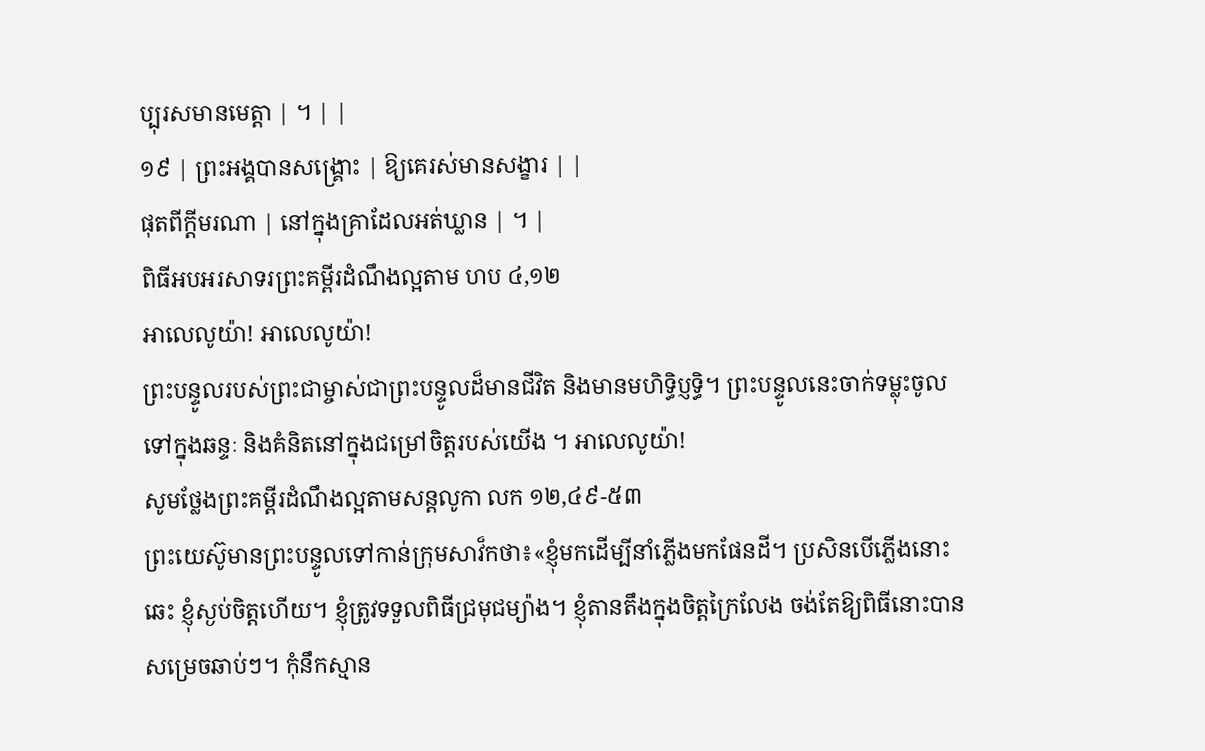ប្បុរសមានមេត្តា | ។ | |
១៩ | ព្រះអង្គបានសង្គ្រោះ | ឱ្យគេរស់មានសង្ខារ | |
ផុតពីក្តីមរណា | នៅក្នុងគ្រាដែលអត់ឃ្លាន | ។ |
ពិធីអបអរសាទរព្រះគម្ពីរដំណឹងល្អតាម ហប ៤,១២
អាលេលូយ៉ា! អាលេលូយ៉ា!
ព្រះបន្ទូលរបស់ព្រះជាម្ចាស់ជាព្រះបន្ទូលដ៏មានជីវិត និងមានមហិទិ្ធប្ញទិ្ធ។ ព្រះបន្ទូលនេះចាក់ទម្លុះចូលទៅក្នុងឆន្ទៈ និងគំនិតនៅក្នុងជម្រៅចិត្តរបស់យើង ។ អាលេលូយ៉ា!
សូមថ្លែងព្រះគម្ពីរដំណឹងល្អតាមសន្តលូកា លក ១២,៤៩-៥៣
ព្រះយេស៊ូមានព្រះបន្ទូលទៅកាន់ក្រុមសាវ៏កថា៖«ខ្ញុំមកដើម្បីនាំភ្លើងមកផែនដី។ ប្រសិនបើភ្លើងនោះឆេះ ខ្ញុំស្ងប់ចិត្តហើយ។ ខ្ញុំត្រូវទទួលពិធីជ្រមុជម្យ៉ាង។ ខ្ញុំតានតឹងក្នុងចិត្តក្រៃលែង ចង់តែឱ្យពិធីនោះបានសម្រេចឆាប់ៗ។ កុំនឹកស្មាន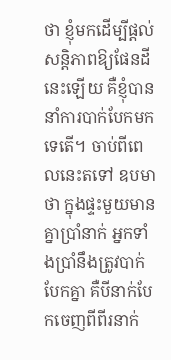ថា ខ្ញុំមកដើម្បីផ្ដល់សន្តិភាពឱ្យផែនដីនេះឡើយ គឺខ្ញុំបាននាំការបាក់បែកមកទេតើ។ ចាប់ពីពេលនេះតទៅ ឧបមាថា ក្នុងផ្ទះមួយមានគ្នាប្រាំនាក់ អ្នកទាំងប្រាំនឹងត្រូវបាក់បែកគ្នា គឺបីនាក់បែកចេញពីពីរនាក់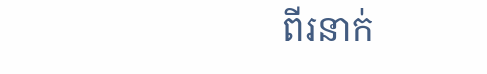ពីរនាក់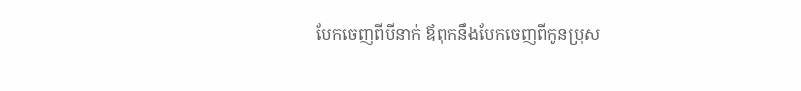បែកចេញពីបីនាក់ ឪពុកនឹងបែកចេញពីកូនប្រុស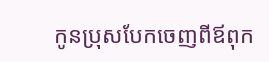កូនប្រុសបែកចេញពីឪពុក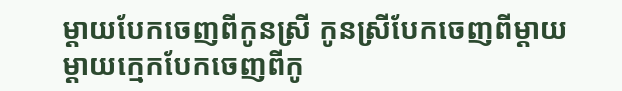ម្ដាយបែកចេញពីកូនស្រី កូនស្រីបែកចេញពីម្ដាយ ម្ដាយក្មេកបែកចេញពីកូ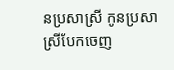នប្រសាស្រី កូនប្រសាស្រីបែកចេញ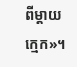ពីម្ដាយក្មេក»។